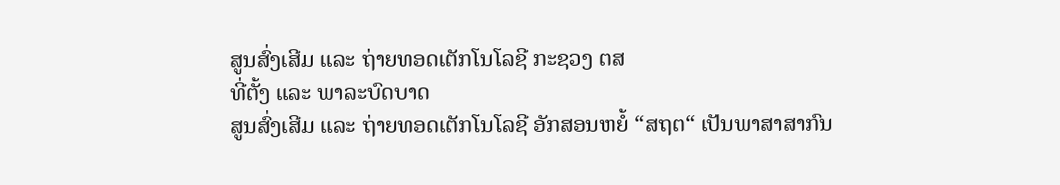ສູນສົ່ງເສີມ ແລະ ຖ່າຍທອດເຕັກໂນໂລຊີ ກະຊວງ ຕສ
ທີ່ຕັ້ງ ແລະ ພາລະບົດບາດ
ສູນສົ່ງເສີມ ແລະ ຖ່າຍທອດເຕັກໂນໂລຊີ ອັກສອນຫຍໍ້ “ສຖຕ“ ເປັນພາສາສາກົນ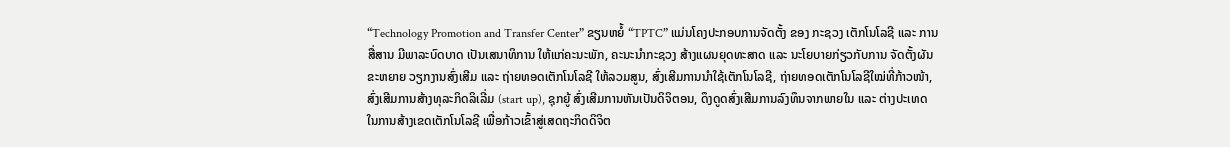“Technology Promotion and Transfer Center” ຂຽນຫຍໍ້ “TPTC” ແມ່ນໂຄງປະກອບການຈັດຕັ້ງ ຂອງ ກະຊວງ ເຕັກໂນໂລຊີ ແລະ ການສື່ສານ ມີພາລະບົດບາດ ເປັນເສນາທິການ ໃຫ້ແກ່ຄະນະພັກ, ຄະນະນຳກະຊວງ ສ້າງແຜນຍຸດທະສາດ ແລະ ນະໂຍບາຍກ່ຽວກັບການ ຈັດຕັ້ງຜັນຂະຫຍາຍ ວຽກງານສົ່ງເສີມ ແລະ ຖ່າຍທອດເຕັກໂນໂລຊີ ໃຫ້ລວມສູນ, ສົ່ງເສີມການນຳໃຊ້ເຕັກໂນໂລຊີ, ຖ່າຍທອດເຕັກໂນໂລຊີໃໝ່ທີ່ກ້າວໜ້າ, ສົ່ງເສີມການສ້າງທຸລະກິດລິເລີ່ມ (start up), ຊຸກຍູ້ ສົ່ງເສີມການຫັນເປັນດິຈິຕອນ, ດຶງດູດສົ່ງເສີມການລົງທຶນຈາກພາຍໃນ ແລະ ຕ່າງປະເທດ ໃນການສ້າງເຂດເຕັກໂນໂລຊີ ເພື່ອກ້າວເຂົ້າສູ່ເສດຖະກິດດິຈິຕ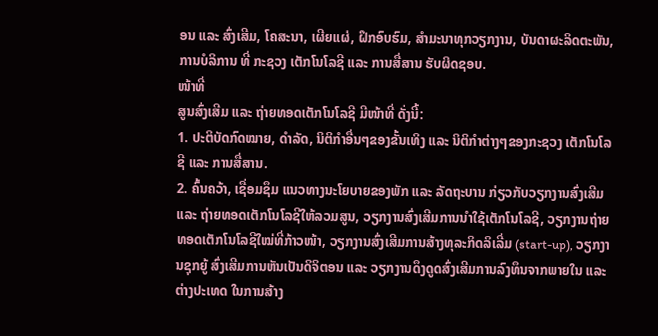ອນ ແລະ ສົ່ງເສີມ, ໂຄສະນາ, ເຜີຍແຜ່, ຝຶກອົບຮົມ, ສຳມະນາທຸກວຽກງານ, ບັນດາຜະລິດຕະພັນ, ການບໍລິການ ທີ່ ກະຊວງ ເຕັກໂນໂລຊີ ແລະ ການສື່ສານ ຮັບຜິດຊອບ.
ໜ້າທີ່
ສູນສົ່ງເສີມ ແລະ ຖ່າຍທອດເຕັກໂນໂລຊີ ມີໜ້າທີ່ ດັ່ງນີ້:
1. ປະຕິບັດກົດໝາຍ, ດຳລັດ, ນິຕິກຳອື່ນໆຂອງຂັ້ນເທິງ ແລະ ນິຕິກຳຕ່າງໆຂອງກະຊວງ ເຕັກໂນໂລຊີ ແລະ ການສື່ສານ.
2. ຄົ້ນຄວ້າ, ເຊື່ອມຊຶມ ແນວທາງນະໂຍບາຍຂອງພັກ ແລະ ລັດຖະບານ ກ່ຽວກັບວຽກງານສົ່ງເສີມ ແລະ ຖ່າຍທອດເຕັກໂນໂລຊີໃຫ້ລວມສູນ, ວຽກງານສົ່ງເສີມການນຳໃຊ້ເຕັກໂນໂລຊີ, ວຽກງານຖ່າຍທອດເຕັກໂນໂລຊີໃໝ່ທີ່ກ້າວໜ້າ, ວຽກງານສົ່ງເສີມການສ້າງທຸລະກິດລິເລີ່ມ (start-up), ວຽກງານຊຸກຍູ້ ສົ່ງເສີມການຫັນເປັນດິຈິຕອນ ແລະ ວຽກງານດຶງດູດສົ່ງເສີມການລົງທຶນຈາກພາຍໃນ ແລະ ຕ່າງປະເທດ ໃນການສ້າງ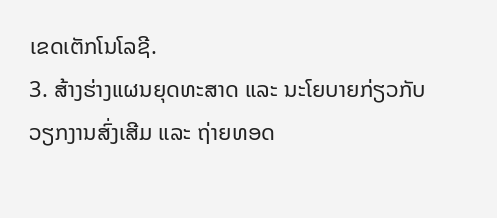ເຂດເຕັກໂນໂລຊີ.
3. ສ້າງຮ່າງແຜນຍຸດທະສາດ ແລະ ນະໂຍບາຍກ່ຽວກັບວຽກງານສົ່ງເສີມ ແລະ ຖ່າຍທອດ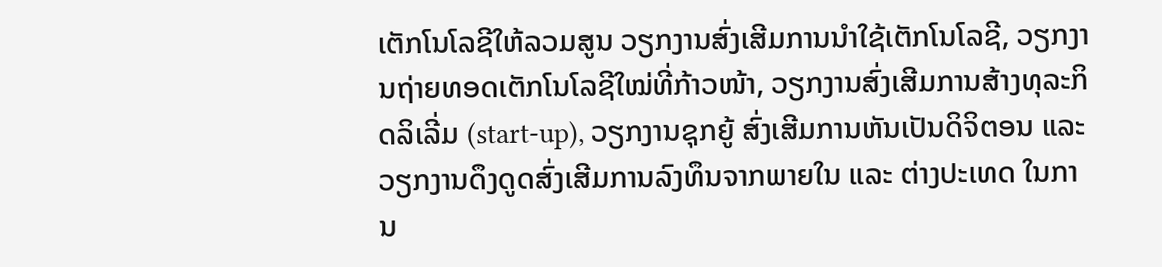ເຕັກໂນໂລຊີໃຫ້ລວມສູນ ວຽກງານສົ່ງເສີມການນຳໃຊ້ເຕັກໂນໂລຊີ, ວຽກງານຖ່າຍທອດເຕັກໂນໂລຊີໃໝ່ທີ່ກ້າວໜ້າ, ວຽກງານສົ່ງເສີມການສ້າງທຸລະກິດລິເລີ່ມ (start-up), ວຽກງານຊຸກຍູ້ ສົ່ງເສີມການຫັນເປັນດິຈິຕອນ ແລະ ວຽກງານດຶງດູດສົ່ງເສີມການລົງທຶນຈາກພາຍໃນ ແລະ ຕ່າງປະເທດ ໃນການ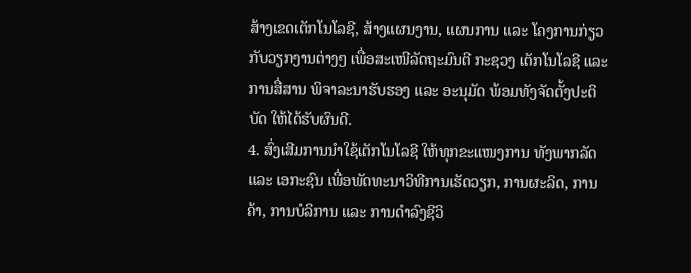ສ້າງເຂດເຕັກໂນໂລຊີ, ສ້າງແຜນງານ, ແຜນການ ແລະ ໂຄງການກ່ຽວກັບວຽກງານຕ່າງໆ ເພື່ອສະເໜີລັດຖະມົນຕີ ກະຊວງ ເຕັກໂນໂລຊີ ແລະ ການສື່ສານ ພິຈາລະນາຮັບຮອງ ແລະ ອະນຸມັດ ພ້ອມທັງຈັດຕັ້ງປະຕິບັດ ໃຫ້ໄດ້ຮັບຜົນດີ.
4. ສົ່ງເສີມການນຳໃຊ້ເຕັກໂນໂລຊີ ໃຫ້ທຸກຂະແໜງການ ທັງພາກລັດ ແລະ ເອກະຊົນ ເພື່ອພັດທະນາວິທີການເຮັດວຽກ, ການຜະລິດ, ການຄ້າ, ການບໍລິການ ແລະ ການດຳລົງຊີວິ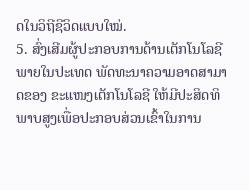ດໃນວິຖີຊີວິດແບບໃໝ່.
5. ສົ່ງເສີມຜູ້ປະກອບການດ້ານເຕັກໂນໂລຊີ ພາຍໃນປະເທດ ພັດທະນາຄວາມອາດສາມາດຂອງ ຂະແໜງເຕັກໂນໂລຊີ ໃຫ້ມີປະສິດທິພາບສູງເພື່ອປະກອບສ່ວນເຂົ້າໃນການ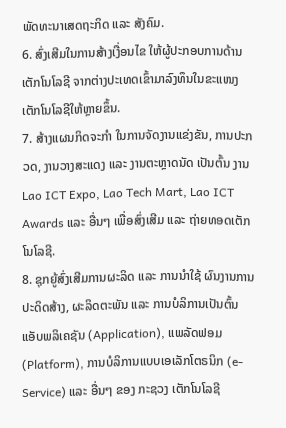ພັດທະນາເສດຖະກິດ ແລະ ສັງຄົມ.
6. ສົ່ງເສີມໃນການສ້າງເງື່ອນໄຂ ໃຫ້ຜູ້ປະກອບການດ້ານເຕັກໂນໂລຊີ ຈາກຕ່າງປະເທດເຂົ້າມາລົງທຶນໃນຂະແໜງເຕັກໂນໂລຊີໃຫ້ຫຼາຍຂຶ້ນ.
7. ສ້າງແຜນກິດຈະກຳ ໃນການຈັດງານແຂ່ງຂັນ, ການປະກວດ, ງານວາງສະແດງ ແລະ ງານຕະຫຼາດນັດ ເປັນຕົ້ນ ງານ Lao ICT Expo, Lao Tech Mart, Lao ICT Awards ແລະ ອື່ນໆ ເພື່ອສົ່ງເສີມ ແລະ ຖ່າຍທອດເຕັກໂນໂລຊີ.
8. ຊຸກຍູ້ສົ່ງເສີມການຜະລິດ ແລະ ການນຳໃຊ້ ຜົນງານການປະດິດສ້າງ, ຜະລິດຕະພັນ ແລະ ການບໍລິການເປັນຕົ້ນ ແອັບພລິເຄຊັນ (Application), ແພລັດຟອມ (Platform), ການບໍລິການແບບເອເລັກໂຕຣນິກ (e-Service) ແລະ ອື່ນໆ ຂອງ ກະຊວງ ເຕັກໂນໂລຊີ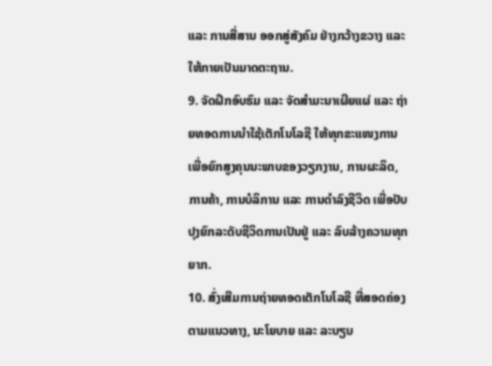ແລະ ການສື່ສານ ອອກສູ່ສັງຄົມ ຢ່າງກວ້າງຂວາງ ແລະ ໃຫ້ກາຍເປັນມາດຕະຖານ.
9. ຈັດຝຶກອົບຮົມ ແລະ ຈັດສຳມະນາເຜີຍແຜ່ ແລະ ຖ່າຍທອດການນຳໃຊ້ເຕັກໂນໂລຊີ ໃຫ້ທຸກຂະແໜງການ ເພື່ອຍົກສູງຄຸນນະພາບຂອງວຽກງານ, ການຜະລິດ, ການຄ້າ, ການບໍລິການ ແລະ ການດຳລົງຊີວິດ ເພື່ອປັບປຸງຍົກລະດັບຊີວິດການເປັນຢູ່ ແລະ ລົບລ້າງຄວາມທຸກຍາກ.
10. ສົ່ງເສີມການຖ່າຍທອດເຕັກໂນໂລຊີ ທີ່ສອດຄ່ອງຕາມແນວທາງ, ນະໂຍບາຍ ແລະ ລະບຽບ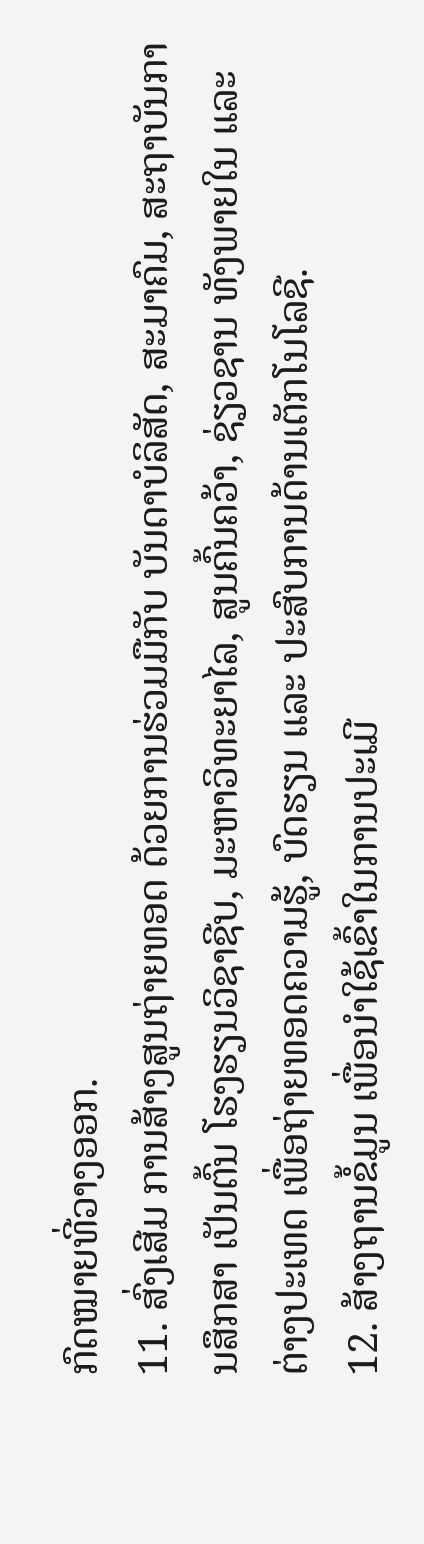ກົດໝາຍທີ່ວາງອອກ.
11. ສົ່ງເສີມ ການສ້າງສູນຖ່າຍທອດ ດ້ວຍການຮ່ວມມືກັບ ບັນດາບໍລິສັດ, ສະມາຄົມ, ສະຖາບັນການສຶກສາ ເປັນຕົ້ນ ໂຮງຮຽນວິຊາຊີບ, ມະຫາວິທະຍາໄລ, ສູນຄົ້ນຄວ້າ, ຊ່ຽວຊານ ທັງພາຍໃນ ແລະ ຕ່າງປະເທດ ເພື່ອຖ່າຍທອດຄວາມຮູ້, ບົດຮຽນ ແລະ ປະສົບການດ້ານເຕັກໂນໂລຊີ.
12. ສ້າງຖານຂໍ້ມູນ ເພື່ອນຳໃຊ້ເຂົ້າໃນການປະເມີ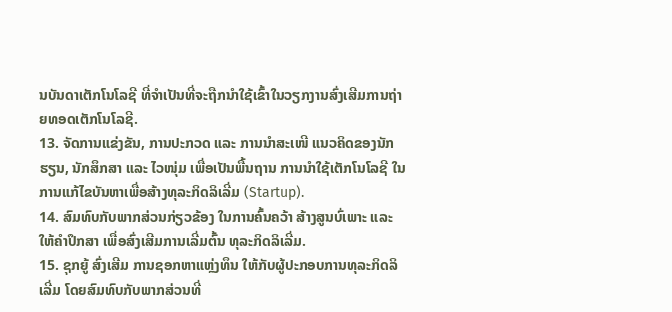ນບັນດາເຕັກໂນໂລຊີ ທີ່ຈຳເປັນທີ່ຈະຖືກນຳໃຊ້ເຂົ້າໃນວຽກງານສົ່ງເສີມການຖ່າຍທອດເຕັກໂນໂລຊີ.
13. ຈັດການແຂ່ງຂັນ, ການປະກວດ ແລະ ການນຳສະເໜີ ແນວຄິດຂອງນັກຮຽນ, ນັກສຶກສາ ແລະ ໄວໜຸ່ມ ເພື່ອເປັນພື້ນຖານ ການນຳໃຊ້ເຕັກໂນໂລຊີ ໃນການແກ້ໄຂບັນຫາເພື່ອສ້າງທຸລະກິດລິເລີ່ມ (Startup).
14. ສົມທົບກັບພາກສ່ວນກ່ຽວຂ້ອງ ໃນການຄົ້ນຄວ້າ ສ້າງສູນບົ່ເພາະ ແລະ ໃຫ້ຄຳປຶກສາ ເພື່ອສົ່ງເສີມການເລີ່ມຕົ້ນ ທຸລະກິດລິເລີ່ມ.
15. ຊຸກຍູ້ ສົ່ງເສີມ ການຊອກຫາແຫຼ່ງທຶນ ໃຫ້ກັບຜູ້ປະກອບການທຸລະກິດລິເລີ່ມ ໂດຍສົມທົບກັບພາກສ່ວນທີ່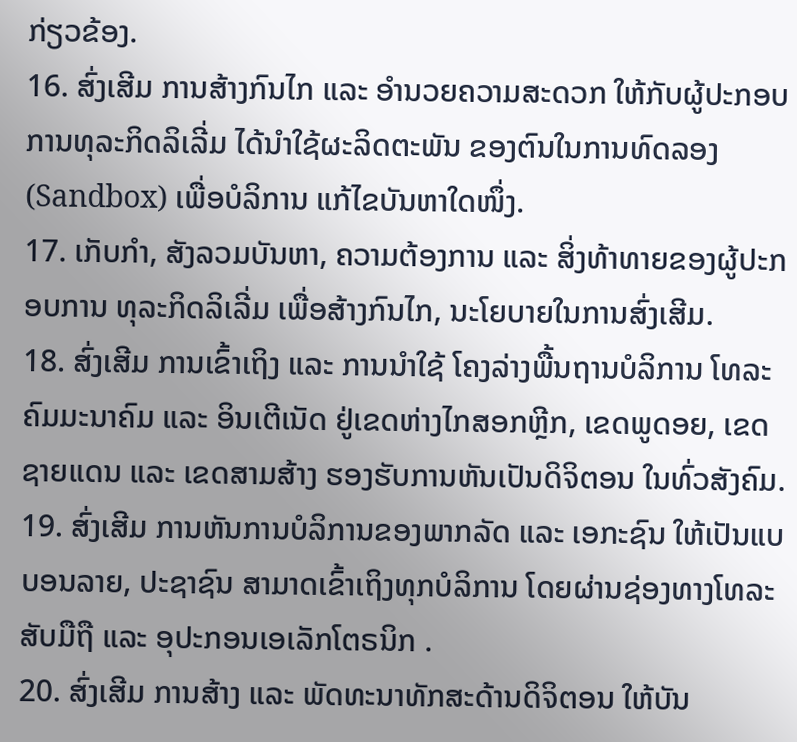ກ່ຽວຂ້ອງ.
16. ສົ່ງເສີມ ການສ້າງກົນໄກ ແລະ ອຳນວຍຄວາມສະດວກ ໃຫ້ກັບຜູ້ປະກອບການທຸລະກິດລິເລີ່ມ ໄດ້ນຳໃຊ້ຜະລິດຕະພັນ ຂອງຕົນໃນການທົດລອງ (Sandbox) ເພື່ອບໍລິການ ແກ້ໄຂບັນຫາໃດໜຶ່ງ.
17. ເກັບກຳ, ສັງລວມບັນຫາ, ຄວາມຕ້ອງການ ແລະ ສິ່ງທ້າທາຍຂອງຜູ້ປະກອບການ ທຸລະກິດລິເລີ່ມ ເພື່ອສ້າງກົນໄກ, ນະໂຍບາຍໃນການສົ່ງເສີມ.
18. ສົ່ງເສີມ ການເຂົ້າເຖິງ ແລະ ການນຳໃຊ້ ໂຄງລ່າງພື້ນຖານບໍລິການ ໂທລະຄົມມະນາຄົມ ແລະ ອິນເຕີເນັດ ຢູ່ເຂດຫ່າງໄກສອກຫຼີກ, ເຂດພູດອຍ, ເຂດຊາຍແດນ ແລະ ເຂດສາມສ້າງ ຮອງຮັບການຫັນເປັນດິຈິຕອນ ໃນທົ່ວສັງຄົມ.
19. ສົ່ງເສີມ ການຫັນການບໍລິການຂອງພາກລັດ ແລະ ເອກະຊົນ ໃຫ້ເປັນແບບອນລາຍ, ປະຊາຊົນ ສາມາດເຂົ້າເຖິງທຸກບໍລິການ ໂດຍຜ່ານຊ່ອງທາງໂທລະສັບມືຖື ແລະ ອຸປະກອນເອເລັກໂຕຣນິກ .
20. ສົ່ງເສີມ ການສ້າງ ແລະ ພັດທະນາທັກສະດ້ານດິຈິຕອນ ໃຫ້ບັນ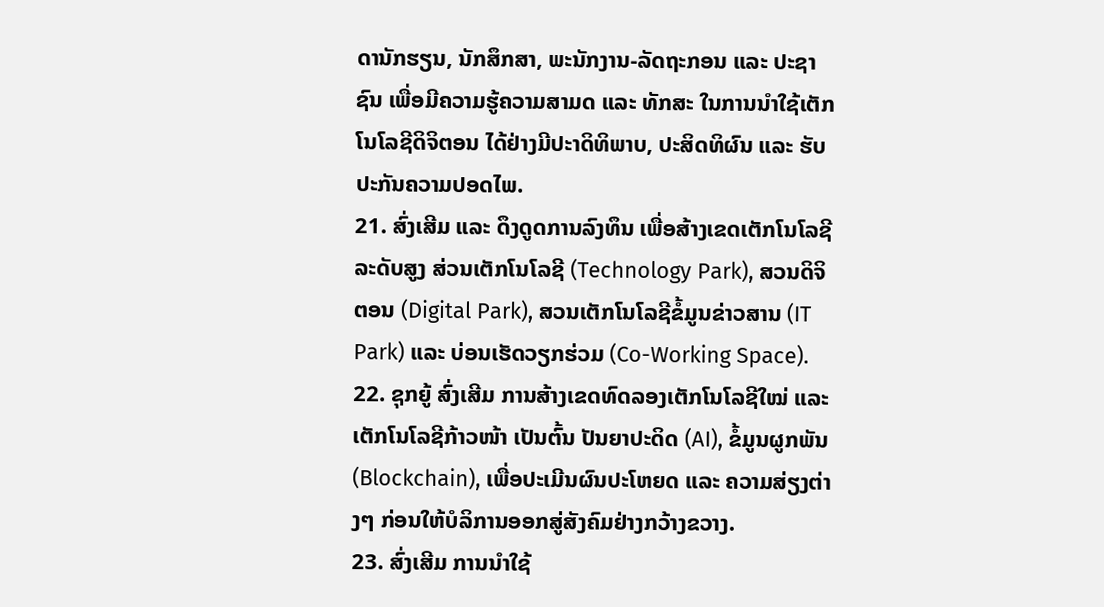ດານັກຮຽນ, ນັກສຶກສາ, ພະນັກງານ-ລັດຖະກອນ ແລະ ປະຊາຊົນ ເພື່ອມີຄວາມຮູ້ຄວາມສາມດ ແລະ ທັກສະ ໃນການນຳໃຊ້ເຕັກໂນໂລຊີດິຈິຕອນ ໄດ້ຢ່າງມີປະາິດທິພາບ, ປະສິດທິຜົນ ແລະ ຮັບປະກັນຄວາມປອດໄພ.
21. ສົ່ງເສີມ ແລະ ດຶງດູດການລົງທຶນ ເພື່ອສ້າງເຂດເຕັກໂນໂລຊີລະດັບສູງ ສ່ວນເຕັກໂນໂລຊີ (Technology Park), ສວນດິຈິຕອນ (Digital Park), ສວນເຕັກໂນໂລຊີຂໍ້ມູນຂ່າວສານ (IT Park) ແລະ ບ່ອນເຮັດວຽກຮ່ວມ (Co-Working Space).
22. ຊຸກຍູ້ ສົ່ງເສີມ ການສ້າງເຂດທົດລອງເຕັກໂນໂລຊີໃໝ່ ແລະ ເຕັກໂນໂລຊີກ້າວໜ້າ ເປັນຕົ້ນ ປັນຍາປະດິດ (AI), ຂໍ້ມູນຜູກພັນ (Blockchain), ເພື່ອປະເມີນຜົນປະໂຫຍດ ແລະ ຄວາມສ່ຽງຕ່າງໆ ກ່ອນໃຫ້ບໍລິການອອກສູ່ສັງຄົມຢ່າງກວ້າງຂວາງ.
23. ສົ່ງເສີມ ການນຳໃຊ້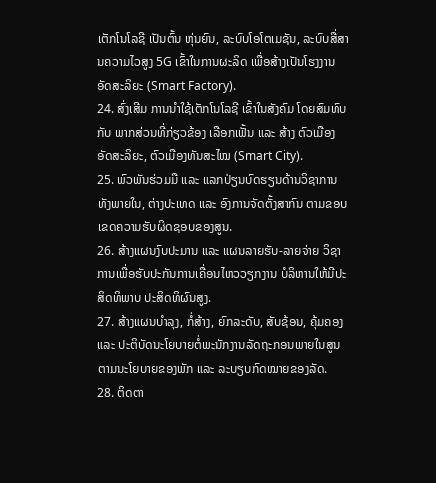ເຕັກໂນໂລຊີ ເປັນຕົ້ນ ຫຸ່ນຍົນ, ລະບົບໂອໂຕເມຊັນ, ລະບົບສື່ສານຄວາມໄວສູງ 5G ເຂົ້າໃນການຜະລິດ ເພື່ອສ້າງເປັນໂຮງງານອັດສະລິຍະ (Smart Factory).
24. ສົ່ງເສີມ ການນຳໃຊ້ເຕັກໂນໂລຊີ ເຂົ້າໃນສັງຄົມ ໂດຍສົມທົບກັບ ພາກສ່ວນທີ່ກ່ຽວຂ້ອງ ເລືອກເຟັ້ນ ແລະ ສ້າງ ຕົວເມືອງ ອັດສະລິຍະ, ຕົວເມືອງທັນສະໄໝ (Smart City).
25. ພົວພັນຮ່ວມມື ແລະ ແລກປ່ຽນບົດຮຽນດ້ານວິຊາການ ທັງພາຍໃນ, ຕ່າງປະເທດ ແລະ ອົງການຈັດຕັ້ງສາກົນ ຕາມຂອບເຂດຄວາມຮັບຜິດຊອບຂອງສູນ.
26. ສ້າງແຜນງົບປະມານ ແລະ ແຜນລາຍຮັບ-ລາຍຈ່າຍ ວິຊາການເພື່ອຮັບປະກັນການເຄື່ອນໄຫວວຽກງານ ບໍລິຫານໃຫ້ມີປະສິດທິພາບ ປະສິດທິຜົນສູງ.
27. ສ້າງແຜນບຳລຸງ, ກໍ່ສ້າງ, ຍົກລະດັບ, ສັບຊ້ອນ, ຄຸ້ມຄອງ ແລະ ປະຕິບັດນະໂຍບາຍຕໍ່ພະນັກງານລັດຖະກອນພາຍໃນສູນ ຕາມນະໂຍບາຍຂອງພັກ ແລະ ລະບຽບກົດໝາຍຂອງລັດ.
28. ຕິດຕາ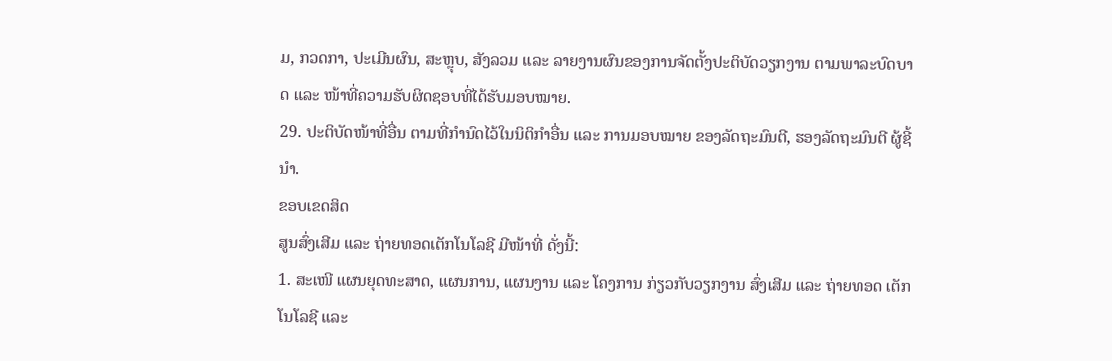ມ, ກວດກາ, ປະເມີນຜົນ, ສະຫຼຸບ, ສັງລວມ ແລະ ລາຍງານຜົນຂອງການຈັດຕັ້ງປະຕິບັດວຽກງານ ຕາມພາລະບົດບາດ ແລະ ໜ້າທີ່ຄວາມຮັບຜິດຊອບທີ່ໄດ້ຮັບມອບໝາຍ.
29. ປະຕິບັດໜ້າທີ່ອື່ນ ຕາມທີ່ກຳນົດໄວ້ໃນນິຕິກຳອື່ນ ແລະ ການມອບໝາຍ ຂອງລັດຖະມົນຕີ, ຮອງລັດຖະມົນຕີ ຜູ້ຊີ້ນຳ.
ຂອບເຂດສິດ
ສູນສົ່ງເສີມ ແລະ ຖ່າຍທອດເຕັກໂນໂລຊີ ມີໜ້າທີ່ ດັ່ງນີ້:
1. ສະເໜີ ແຜນຍຸດທະສາດ, ແຜນການ, ແຜນງານ ແລະ ໂຄງການ ກ່ຽວກັບວຽກງານ ສົ່ງເສີມ ແລະ ຖ່າຍທອດ ເຕັກໂນໂລຊີ ແລະ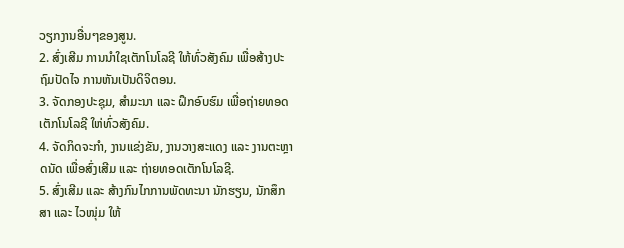ວຽກງານອື່ນໆຂອງສູນ.
2. ສົ່ງເສີມ ການນຳໃຊເຕັກໂນໂລຊີ ໃຫ້ທົ່ວສັງຄົມ ເພື່ອສ້າງປະຖົມປັດໄຈ ການຫັນເປັນດິຈິຕອນ.
3. ຈັດກອງປະຊຸມ, ສຳມະນາ ແລະ ຝຶກອົບຮົມ ເພື່ອຖ່າຍທອດເຕັກໂນໂລຊີ ໃຫ່ທົ່ວສັງຄົມ.
4. ຈັດກິດຈະກຳ, ງານແຂ່ງຂັນ, ງານວາງສະແດງ ແລະ ງານຕະຫຼາດນັດ ເພື່ອສົ່ງເສີມ ແລະ ຖ່າຍທອດເຕັກໂນໂລຊີ.
5. ສົ່ງເສີມ ແລະ ສ້າງກົນໄກການພັດທະນາ ນັກຮຽນ, ນັກສຶກສາ ແລະ ໄວໜຸ່ມ ໃຫ້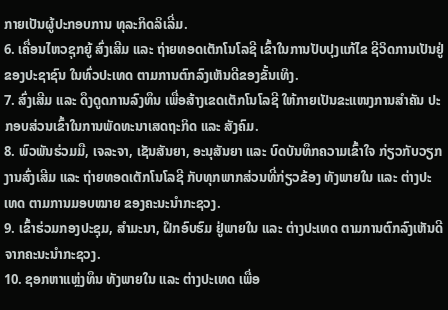ກາຍເປັນຜູ້ປະກອບການ ທຸລະກິດລິເລີ່ມ.
6. ເຄື່ອນໄຫວຊຸກຍູ້ ສົ່ງເສີມ ແລະ ຖ່າຍທອດເຕັກໂນໂລຊີ ເຂົ້າໃນການປັບປຸງແກ້ໄຂ ຊີວິດການເປັນຢູ່ຂອງປະຊາຊົນ ໃນທົ່ວປະເທດ ຕາມການຕົກລົງເຫັນດີຂອງຂັ້ນເທິງ.
7. ສົ່ງເສີມ ແລະ ດຶງດູດການລົງທຶນ ເພື່ອສ້າງເຂດເຕັກໂນໂລຊີ ໃຫ້ກາຍເປັນຂະແໜງການສຳຄັນ ປະກອບສ່ວນເຂົ້າໃນການພັດທະນາເສດຖະກິດ ແລະ ສັງຄົມ.
8. ພົວພັນຮ່ວມມື, ເຈລະຈາ, ເຊັນສັນຍາ, ອະນຸສັນຍາ ແລະ ບົດບັນທຶກຄວາມເຂົ້າໃຈ ກ່ຽວກັບວຽກງານສົ່ງເສີມ ແລະ ຖ່າຍທອດເຕັກໂນໂລຊີ ກັບທຸກພາກສ່ວນທີ່ກ່ຽວຂ້ອງ ທັງພາຍໃນ ແລະ ຕ່າງປະເທດ ຕາມການມອບໝາຍ ຂອງຄະນະນຳກະຊວງ.
9. ເຂົ້າຮ່ວມກອງປະຊຸມ, ສຳມະນາ, ຝຶກອົບຮົມ ຢູ່ພາຍໃນ ແລະ ຕ່າງປະເທດ ຕາມການຕົກລົງເຫັນດີຈາກຄະນະນຳກະຊວງ.
10. ຊອກຫາແຫຼ່ງທຶນ ທັງພາຍໃນ ແລະ ຕ່າງປະເທດ ເພື່ອ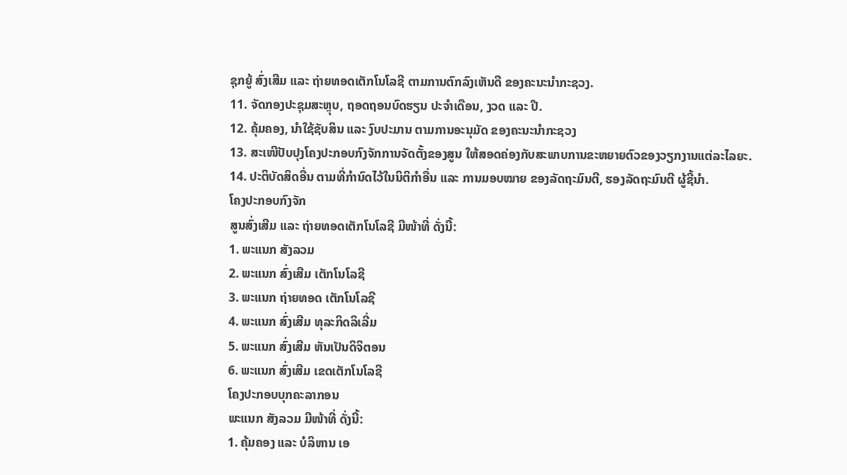ຊຸກຍູ້ ສົ່ງເສີມ ແລະ ຖ່າຍທອດເຕັກໂນໂລຊີ ຕາມການຕົກລົງເຫັນດີ ຂອງຄະນະນຳກະຊວງ.
11. ຈັດກອງປະຊຸມສະຫຼຸບ, ຖອດຖອນບົດຮຽນ ປະຈຳເດືອນ, ງວດ ແລະ ປີ.
12. ຄຸ້ມຄອງ, ນຳໃຊ້ຊັບສິນ ແລະ ງົບປະມານ ຕາມການອະນຸມັດ ຂອງຄະນະນຳກະຊວງ
13. ສະເໜີປັບປຸງໂຄງປະກອບກົງຈັກການຈັດຕັ້ງຂອງສູນ ໃຫ້ສອດຄ່ອງກັບສະພາບການຂະຫຍາຍຕົວຂອງວຽກງານແຕ່ລະໄລຍະ.
14. ປະຕິບັດສິດອື່ນ ຕາມທີ່ກຳນົດໄວ້ໃນນິຕິກຳອື່ນ ແລະ ການມອບໝາຍ ຂອງລັດຖະມົນຕີ, ຮອງລັດຖະມົນຕີ ຜູ້ຊີ້ນຳ.
ໂຄງປະກອບກົງຈັກ
ສູນສົ່ງເສີມ ແລະ ຖ່າຍທອດເຕັກໂນໂລຊີ ມີໜ້າທີ່ ດັ່ງນີ້:
1. ພະແນກ ສັງລວມ
2. ພະແນກ ສົ່ງເສີມ ເຕັກໂນໂລຊີ
3. ພະແນກ ຖ່າຍທອດ ເຕັກໂນໂລຊີ
4. ພະແນກ ສົ່ງເສີມ ທຸລະກິດລິເລີ່ມ
5. ພະແນກ ສົ່ງເສີມ ຫັນເປັນດິຈິຕອນ
6. ພະແນກ ສົ່ງເສີມ ເຂດເຕັກໂນໂລຊີ
ໂຄງປະກອບບຸກຄະລາກອນ
ພະແນກ ສັງລວມ ມີໜ້າທີ່ ດັ່ງນີ້:
1. ຄຸ້ມຄອງ ແລະ ບໍລິຫານ ເອ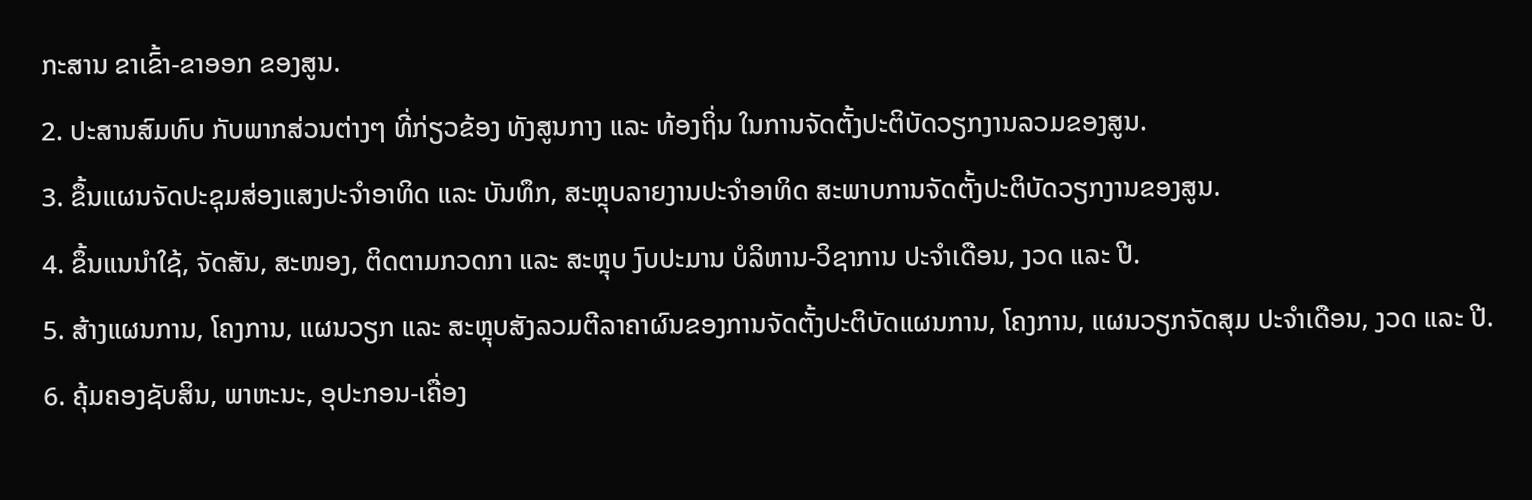ກະສານ ຂາເຂົ້າ-ຂາອອກ ຂອງສູນ.
2. ປະສານສົມທົບ ກັບພາກສ່ວນຕ່າງໆ ທີ່ກ່ຽວຂ້ອງ ທັງສູນກາງ ແລະ ທ້ອງຖິ່ນ ໃນການຈັດຕັ້ງປະຕິບັດວຽກງານລວມຂອງສູນ.
3. ຂຶ້ນແຜນຈັດປະຊຸມສ່ອງແສງປະຈຳອາທິດ ແລະ ບັນທຶກ, ສະຫຼຸບລາຍງານປະຈຳອາທິດ ສະພາບການຈັດຕັ້ງປະຕິບັດວຽກງານຂອງສູນ.
4. ຂຶ້ນແນນຳໃຊ້, ຈັດສັນ, ສະໜອງ, ຕິດຕາມກວດກາ ແລະ ສະຫຼຸບ ງົບປະມານ ບໍລິຫານ-ວິຊາການ ປະຈຳເດືອນ, ງວດ ແລະ ປີ.
5. ສ້າງແຜນການ, ໂຄງການ, ແຜນວຽກ ແລະ ສະຫຼຸບສັງລວມຕີລາຄາຜົນຂອງການຈັດຕັ້ງປະຕິບັດແຜນການ, ໂຄງການ, ແຜນວຽກຈັດສຸມ ປະຈຳເດືອນ, ງວດ ແລະ ປີ.
6. ຄຸ້ມຄອງຊັບສິນ, ພາຫະນະ, ອຸປະກອນ-ເຄື່ອງ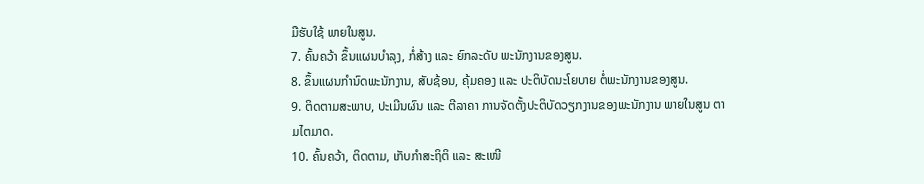ມືຮັບໃຊ້ ພາຍໃນສູນ.
7. ຄົ້ນຄວ້າ ຂຶ້ນແຜນບຳລຸງ, ກໍ່ສ້າງ ແລະ ຍົກລະດັບ ພະນັກງານຂອງສູນ.
8. ຂຶ້ນແຜນກຳນົດພະນັກງານ, ສັບຊ້ອນ, ຄຸ້ມຄອງ ແລະ ປະຕິບັດນະໂຍບາຍ ຕໍ່ພະນັກງານຂອງສູນ.
9. ຕິດຕາມສະພາບ, ປະເມີນຜົນ ແລະ ຕີລາຄາ ການຈັດຕັ້ງປະຕິບັດວຽກງານຂອງພະນັກງານ ພາຍໃນສູນ ຕາມໄຕມາດ.
10. ຄົ້ນຄວ້າ, ຕິດຕາມ, ເກັບກຳສະຖິຕິ ແລະ ສະເໜີ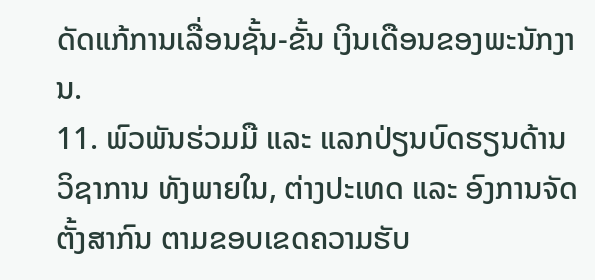ດັດແກ້ການເລື່ອນຊັ້ນ-ຂັ້ນ ເງິນເດືອນຂອງພະນັກງານ.
11. ພົວພັນຮ່ວມມື ແລະ ແລກປ່ຽນບົດຮຽນດ້ານວິຊາການ ທັງພາຍໃນ, ຕ່າງປະເທດ ແລະ ອົງການຈັດຕັ້ງສາກົນ ຕາມຂອບເຂດຄວາມຮັບ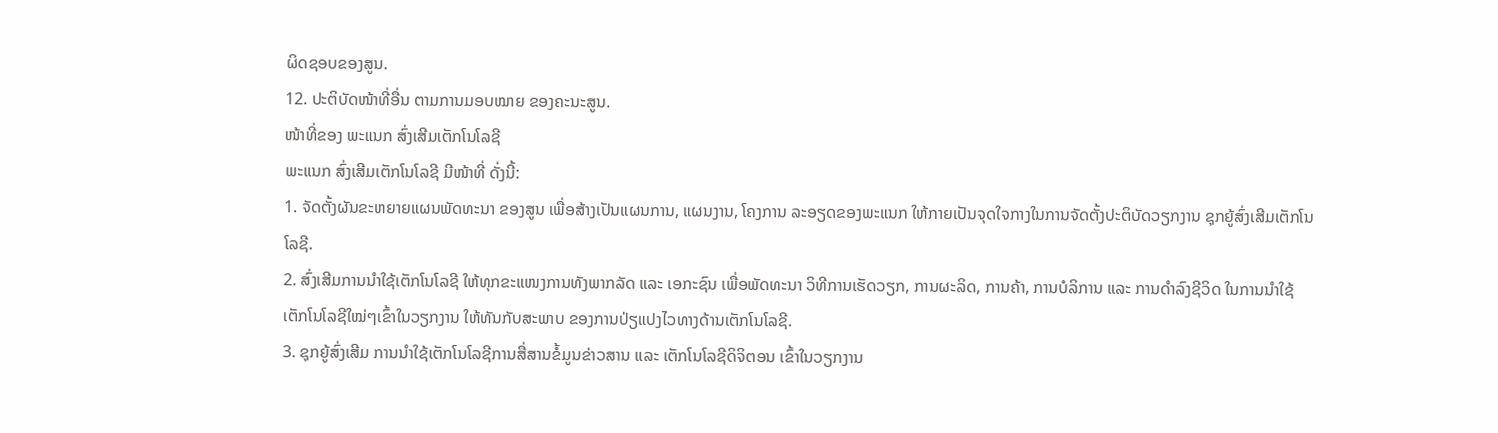ຜິດຊອບຂອງສູນ.
12. ປະຕິບັດໜ້າທີ່ອື່ນ ຕາມການມອບໝາຍ ຂອງຄະນະສູນ.
ໜ້າທີ່ຂອງ ພະແນກ ສົ່ງເສີມເຕັກໂນໂລຊີ
ພະແນກ ສົ່ງເສີມເຕັກໂນໂລຊີ ມີໜ້າທີ່ ດັ່ງນີ້:
1. ຈັດຕັ້ງຜັນຂະຫຍາຍແຜນພັດທະນາ ຂອງສູນ ເພື່ອສ້າງເປັນແຜນການ, ແຜນງານ, ໂຄງການ ລະອຽດຂອງພະແນກ ໃຫ້ກາຍເປັນຈຸດໃຈກາງໃນການຈັດຕັ້ງປະຕິບັດວຽກງານ ຊຸກຍູ້ສົ່ງເສີມເຕັກໂນໂລຊີ.
2. ສົ່ງເສີມການນຳໃຊ້ເຕັກໂນໂລຊີ ໃຫ້ທຸກຂະແໜງການທັງພາກລັດ ແລະ ເອກະຊົນ ເພື່ອພັດທະນາ ວິທີການເຮັດວຽກ, ການຜະລິດ, ການຄ້າ, ການບໍລິການ ແລະ ການດຳລົງຊີວິດ ໃນການນຳໃຊ້ເຕັກໂນໂລຊີໃໝ່ໆເຂົ້າໃນວຽກງານ ໃຫ້ທັນກັບສະພາບ ຂອງການປ່ຽແປງໄວທາງດ້ານເຕັກໂນໂລຊີ.
3. ຊຸກຍູ້ສົ່ງເສີມ ການນຳໃຊ້ເຕັກໂນໂລຊີການສື່ສານຂໍ້ມູນຂ່າວສານ ແລະ ເຕັກໂນໂລຊີດິຈິຕອນ ເຂົ້າໃນວຽກງານ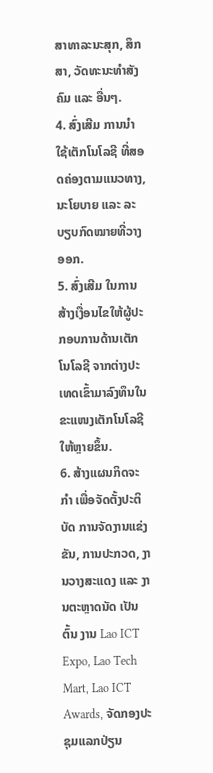ສາທາລະນະສຸກ, ສຶກສາ, ວັດທະນະທຳສັງຄົມ ແລະ ອື່ນໆ.
4. ສົ່ງເສີມ ການນຳໃຊ້ເຕັກໂນໂລຊີ ທີ່ສອດຄ່ອງຕາມແນວທາງ, ນະໂຍບາຍ ແລະ ລະບຽບກົດໝາຍທີ່ວາງອອກ.
5. ສົ່ງເສີມ ໃນການສ້າງເງື່ອນໄຂໃຫ້ຜູ້ປະກອບການດ້ານເຕັກໂນໂລຊີ ຈາກຕ່າງປະເທດເຂົ້າມາລົງທຶນໃນຂະແໜງເຕັກໂນໂລຊີໃຫ້ຫຼາຍຂຶ້ນ.
6. ສ້າງແຜນກິດຈະກຳ ເພື່ອຈັດຕັ້ງປະຕິບັດ ການຈັດງານແຂ່ງຂັນ, ການປະກວດ, ງານວາງສະແດງ ແລະ ງານຕະຫຼາດນັດ ເປັນຕົ້ນ ງານ Lao ICT Expo, Lao Tech Mart, Lao ICT Awards, ຈັດກອງປະຊຸມແລກປ່ຽນ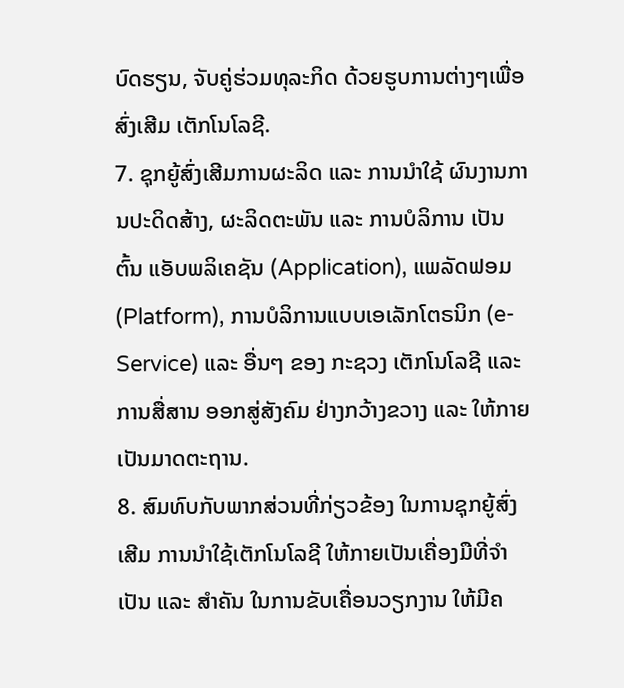ບົດຮຽນ, ຈັບຄູ່ຮ່ວມທຸລະກິດ ດ້ວຍຮູບການຕ່າງໆເພື່ອສົ່ງເສີມ ເຕັກໂນໂລຊີ.
7. ຊຸກຍູ້ສົ່ງເສີມການຜະລິດ ແລະ ການນຳໃຊ້ ຜົນງານການປະດິດສ້າງ, ຜະລິດຕະພັນ ແລະ ການບໍລິການ ເປັນຕົ້ນ ແອັບພລິເຄຊັນ (Application), ແພລັດຟອມ (Platform), ການບໍລິການແບບເອເລັກໂຕຣນິກ (e-Service) ແລະ ອື່ນໆ ຂອງ ກະຊວງ ເຕັກໂນໂລຊີ ແລະ ການສື່ສານ ອອກສູ່ສັງຄົມ ຢ່າງກວ້າງຂວາງ ແລະ ໃຫ້ກາຍເປັນມາດຕະຖານ.
8. ສົມທົບກັບພາກສ່ວນທີ່ກ່ຽວຂ້ອງ ໃນການຊຸກຍູ້ສົ່ງເສີມ ການນຳໃຊ້ເຕັກໂນໂລຊີ ໃຫ້ກາຍເປັນເຄື່ອງມືທີ່ຈຳເປັນ ແລະ ສຳຄັນ ໃນການຂັບເຄື່ອນວຽກງານ ໃຫ້ມີຄ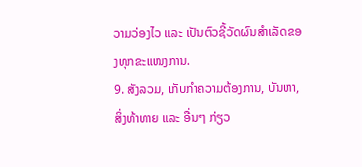ວາມວ່ອງໄວ ແລະ ເປັນຕົວຊີ້ວັດຜົນສຳເລັດຂອງທຸກຂະແໜງການ.
9. ສັງລວມ, ເກັບກຳຄວາມຕ້ອງການ, ບັນຫາ, ສິ່ງທ້າທາຍ ແລະ ອື່ນໆ ກ່ຽວ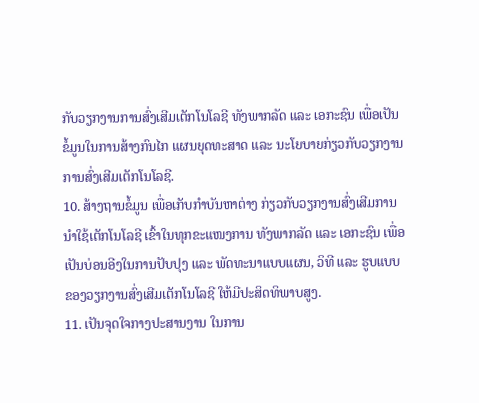ກັບວຽກງານການສົ່ງເສີມເຕັກໂນໂລຊີ ທັງພາກລັດ ແລະ ເອກະຊົນ ເພື່ອເປັນຂໍ້ມູນໃນການສ້າງກົນໄກ ແຜນຍຸດທະສາດ ແລະ ນະໂຍບາຍກ່ຽວກັບວຽກງານ ການສົ່ງເສີມເຕັກໂນໂລຊີ.
10. ສ້າງຖານຂໍ້ມູນ ເພື່ອເກັບກຳບັນຫາຕ່າງ ກ່ຽວກັບວຽກງານສົ່ງເສີມການນຳໃຊ້ເຕັກໂນໂລຊີ ເຂົ້າໃນທຸກຂະແໜງການ ທັງພາກລັດ ແລະ ເອກະຊົນ ເພື່ອເປັນບ່ອນອີງໃນການປັບປຸງ ແລະ ພັດທະນາແບບແຜນ, ວິທີ ແລະ ຮູບແບບຂອງວຽກງານສົ່ງເສີມເຕັກໂນໂລຊີ ໃຫ້ມີປະສິດທິພາບສູງ.
11. ເປັນຈຸດໃຈກາງປະສານງານ ໃນການ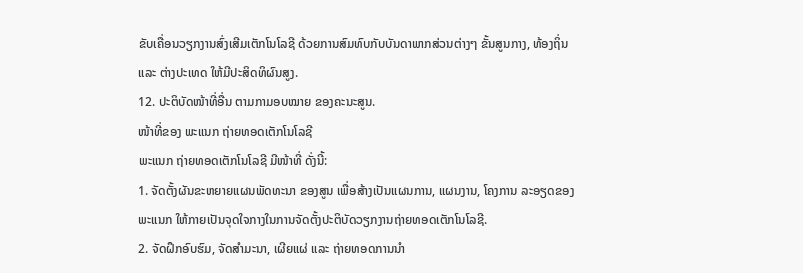ຂັບເຄື່ອນວຽກງານສົ່ງເສີມເຕັກໂນໂລຊີ ດ້ວຍການສົມທົບກັບບັນດາພາກສ່ວນຕ່າງໆ ຂັ້ນສູນກາງ, ທ້ອງຖິ່ນ ແລະ ຕ່າງປະເທດ ໃຫ້ມີປະສິດທິຜົນສູງ.
12. ປະຕິບັດໜ້າທີ່ອື່ນ ຕາມກາມອບໝາຍ ຂອງຄະນະສູນ.
ໜ້າທີ່ຂອງ ພະແນກ ຖ່າຍທອດເຕັກໂນໂລຊີ
ພະແນກ ຖ່າຍທອດເຕັກໂນໂລຊີ ມີໜ້າທີ່ ດັ່ງນີ້:
1. ຈັດຕັ້ງຜັນຂະຫຍາຍແຜນພັດທະນາ ຂອງສູນ ເພື່ອສ້າງເປັນແຜນການ, ແຜນງານ, ໂຄງການ ລະອຽດຂອງພະແນກ ໃຫ້ກາຍເປັນຈຸດໃຈກາງໃນການຈັດຕັ້ງປະຕິບັດວຽກງານຖ່າຍທອດເຕັກໂນໂລຊີ.
2. ຈັດຝຶກອົບຮົມ, ຈັດສຳມະນາ, ເຜີຍແຜ່ ແລະ ຖ່າຍທອດການນຳ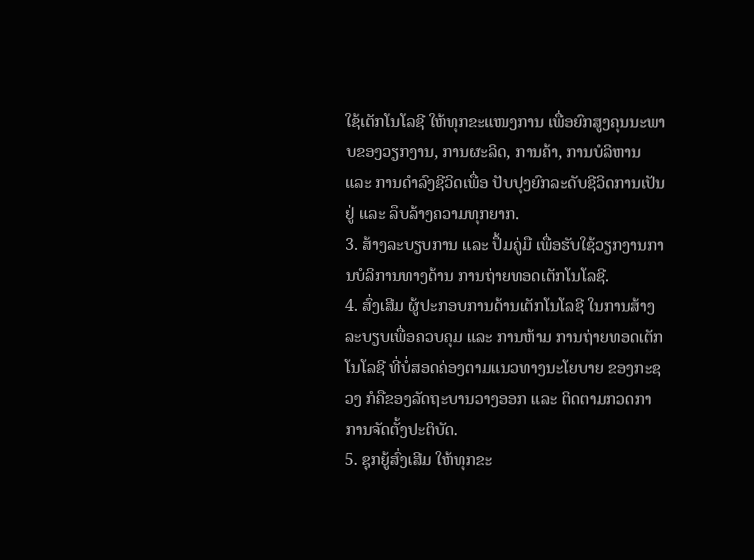ໃຊ້ເຕັກໂນໂລຊີ ໃຫ້ທຸກຂະແໜງການ ເພື່ອຍົກສູງຄຸນນະພາບຂອງວຽກງານ, ການຜະລິດ, ການຄ້າ, ການບໍລິຫານ ແລະ ການດຳລົງຊີວິດເພື່ອ ປັບປຸງຍົກລະດັບຊີວິດການເປັນຢູ່ ແລະ ລຶບລ້າງຄວາມທຸກຍາກ.
3. ສ້າງລະບຽບການ ແລະ ປຶ້ມຄູ່ມື ເພື່ອຮັບໃຊ້ວຽກງານການບໍລິການທາງດ້ານ ການຖ່າຍທອດເຕັກໂນໂລຊີ.
4. ສົ່ງເສີມ ຜູ້ປະກອບການດ້ານເຕັກໂນໂລຊີ ໃນການສ້າງລະບຽບເພື່ອຄວບຄຸມ ແລະ ການຫ້າມ ການຖ່າຍທອດເຕັກໂນໂລຊີ ທີ່ບໍ່ສອດຄ່ອງຕາມແນວທາງນະໂຍບາຍ ຂອງກະຊວງ ກໍຄືຂອງລັດຖະບານວາງອອກ ແລະ ຕິດຕາມກວດກາ ການຈັດຕັ້ງປະຕິບັດ.
5. ຊຸກຍູ້ສົ່ງເສີມ ໃຫ້ທຸກຂະ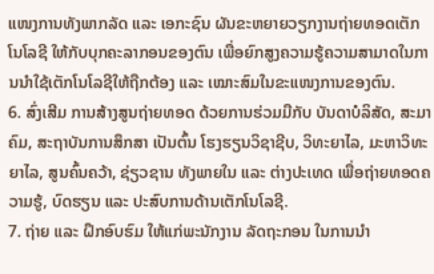ແໜງການທັງພາກລັດ ແລະ ເອກະຊົນ ຜັນຂະຫຍາຍວຽກງານຖ່າຍທອດເຕັກໂນໂລຊີ ໃຫ້ກັບບຸກຄະລາກອນຂອງຕົນ ເພື່ອຍົກສູງຄວາມຮູ້ຄວາມສາມາດໃນການນຳໃຊ້ເຕັກໂນໂລຊີໃຫ້ຖືກຕ້ອງ ແລະ ເໝາະສົມໃນຂະແໜງການຂອງຕົນ.
6. ສົ່ງເສີມ ການສ້າງສູນຖ່າຍທອດ ດ້ວຍການຮ່ວມມືກັບ ບັນດາບໍລິສັດ, ສະມາຄົມ, ສະຖາບັນການສຶກສາ ເປັນຕົ້ນ ໂຮງຮຽນວິຊາຊີບ, ວິທະຍາໄລ, ມະຫາວິທະຍາໄລ, ສູນຄົ້ນຄວ້າ, ຊ່ຽວຊານ ທັງພາຍໃນ ແລະ ຕ່າງປະເທດ ເພື່ອຖ່າຍທອດຄວາມຮູ້, ບົດຮຽນ ແລະ ປະສົບການດ້ານເຕັກໂນໂລຊີ.
7. ຖ່າຍ ແລະ ຝຶກອົບຮົມ ໃຫ້ແກ່ພະນັກງານ ລັດຖະກອນ ໃນການນຳ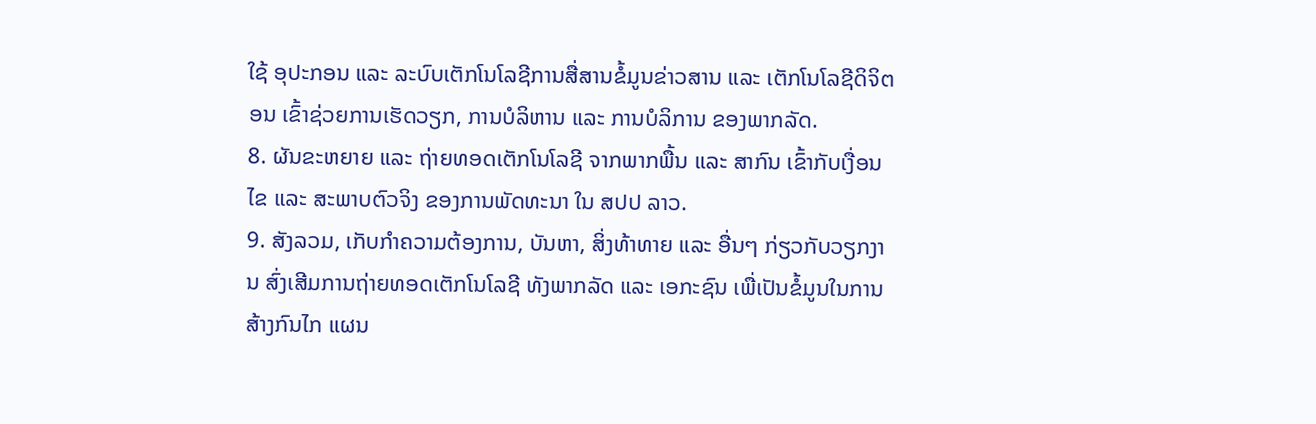ໃຊ້ ອຸປະກອນ ແລະ ລະບົບເຕັກໂນໂລຊີການສື່ສານຂໍ້ມູນຂ່າວສານ ແລະ ເຕັກໂນໂລຊີດິຈິຕອນ ເຂົ້າຊ່ວຍການເຮັດວຽກ, ການບໍລິຫານ ແລະ ການບໍລິການ ຂອງພາກລັດ.
8. ຜັນຂະຫຍາຍ ແລະ ຖ່າຍທອດເຕັກໂນໂລຊີ ຈາກພາກພື້ນ ແລະ ສາກົນ ເຂົ້າກັບເງື່ອນໄຂ ແລະ ສະພາບຕົວຈິງ ຂອງການພັດທະນາ ໃນ ສປປ ລາວ.
9. ສັງລວມ, ເກັບກຳຄວາມຕ້ອງການ, ບັນຫາ, ສິ່ງທ້າທາຍ ແລະ ອື່ນໆ ກ່ຽວກັບວຽກງານ ສົ່ງເສີມການຖ່າຍທອດເຕັກໂນໂລຊີ ທັງພາກລັດ ແລະ ເອກະຊົນ ເພື່ເປັນຂໍ້ມູນໃນການສ້າງກົນໄກ ແຜນ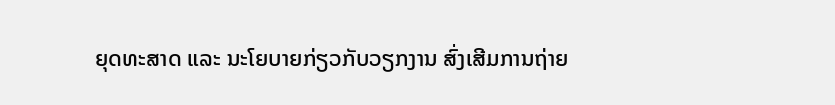ຍຸດທະສາດ ແລະ ນະໂຍບາຍກ່ຽວກັບວຽກງານ ສົ່ງເສີມການຖ່າຍ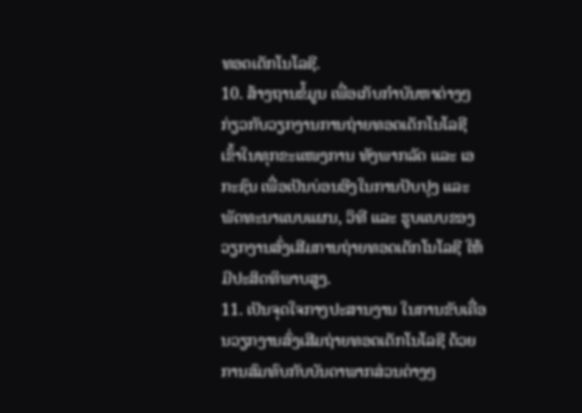ທອດເຕັກໂນໂລຊີ.
10. ສ້າງຖານຂໍ້ມູນ ເພື່ອເກັບກຳບັນຫາຕ່າງໆ ກ່ຽວກັບວຽກງານການຖ່າຍທອດເຕັກໂນໂລຊີ ເຂົ້າໃນທຸກຂະແໜງການ ທັງພາກລັດ ແລະ ເອກະຊົນ ເພື່ອເປັນບ່ອນອີງໃນການປັບປຸງ ແລະ ພັດທະນາແບບແຜນ, ວິທີ ແລະ ຮູບແບບຂອງວຽກງານສົ່ງເສີມການຖ່າຍທອດເຕັກໂນໂລຊີ ໃຫ້ມີປະສິດທິພາບສູງ.
11. ເປັນຈຸດໃຈກາງປະສານງານ ໃນການຂັບເຄື່ອນວຽກງານສົ່ງເສີມຖ່າຍທອດເຕັກໂນໂລຊີ ດ້ວຍການສົມທົບກັບບັນດາພາກສ່ວນຕ່າງໆ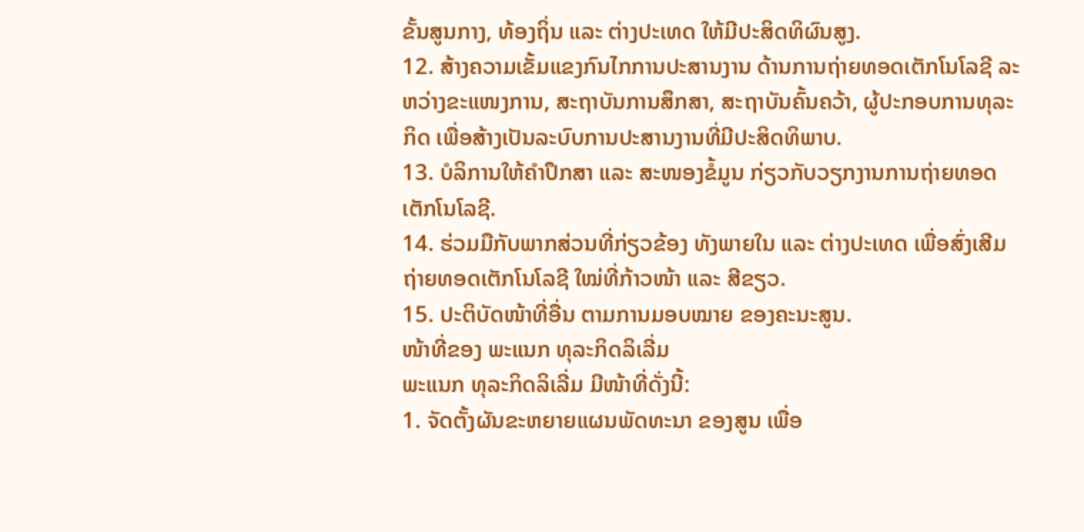ຂັ້ນສູນກາງ, ທ້ອງຖິ່ນ ແລະ ຕ່າງປະເທດ ໃຫ້ມີປະສິດທິຜົນສູງ.
12. ສ້າງຄວາມເຂັ້ມແຂງກົນໄກການປະສານງານ ດ້ານການຖ່າຍທອດເຕັກໂນໂລຊີ ລະຫວ່າງຂະແໜງການ, ສະຖາບັນການສຶກສາ, ສະຖາບັນຄົ້ນຄວ້າ, ຜູ້ປະກອບການທຸລະກິດ ເພື່ອສ້າງເປັນລະບົບການປະສານງານທີ່ມີປະສິດທິພາບ.
13. ບໍລິການໃຫ້ຄຳປຶກສາ ແລະ ສະໜອງຂໍ້ມູນ ກ່ຽວກັບວຽກງານການຖ່າຍທອດເຕັກໂນໂລຊີ.
14. ຮ່ວມມືກັບພາກສ່ວນທີ່ກ່ຽວຂ້ອງ ທັງພາຍໃນ ແລະ ຕ່າງປະເທດ ເພື່ອສົ່ງເສີມຖ່າຍທອດເຕັກໂນໂລຊີ ໃໝ່ທີ່ກ້າວໜ້າ ແລະ ສີຂຽວ.
15. ປະຕິບັດໜ້າທີ່ອື່ນ ຕາມການມອບໝາຍ ຂອງຄະນະສູນ.
ໜ້າທີ່ຂອງ ພະແນກ ທຸລະກິດລິເລີ່ມ
ພະແນກ ທຸລະກິດລິເລີ່ມ ມີໜ້າທີ່ດັ່ງນີ້:
1. ຈັດຕັ້ງຜັນຂະຫຍາຍແຜນພັດທະນາ ຂອງສູນ ເພື່ອ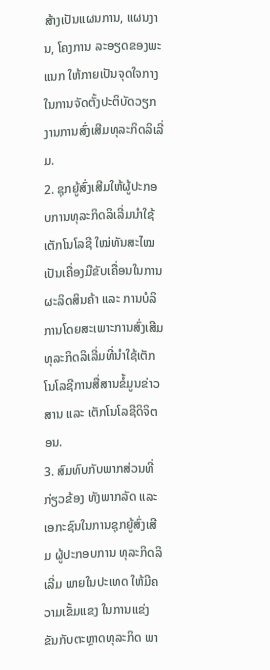ສ້າງເປັນແຜນການ, ແຜນງານ, ໂຄງການ ລະອຽດຂອງພະແນກ ໃຫ້ກາຍເປັນຈຸດໃຈກາງ ໃນການຈັດຕັ້ງປະຕິບັດວຽກງານການສົ່ງເສີມທຸລະກິດລິເລີ່ມ.
2. ຊຸກຍູ້ສົ່ງເສີມໃຫ້ຜູ້ປະກອບການທຸລະກິດລິເລີ່ມນຳໃຊ້ເຕັກໂນໂລຊີ ໃໝ່ທັນສະໄໝ ເປັນເຄື່ອງມືຂັບເຄື່ອນໃນການຜະລິດສິນຄ້າ ແລະ ການບໍລິການໂດຍສະເພາະການສົ່ງເສີມທຸລະກິດລິເລີ່ມທີ່ນຳໃຊ້ເຕັກໂນໂລຊີການສື່ສານຂໍ້ມູນຂ່າວສານ ແລະ ເຕັກໂນໂລຊີດິຈິຕອນ.
3. ສົມທົບກັບພາກສ່ວນທີ່ກ່ຽວຂ້ອງ ທັງພາກລັດ ແລະ ເອກະຊົນໃນການຊຸກຍູ້ສົ່ງເສີມ ຜູ້ປະກອບການ ທຸລະກິດລິເລີ່ມ ພາຍໃນປະເທດ ໃຫ້ມີຄວາມເຂັ້ມແຂງ ໃນການແຂ່ງຂັນກັບຕະຫຼາດທຸລະກິດ ພາ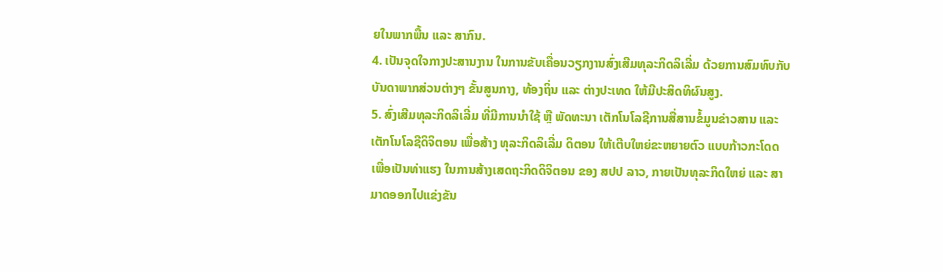ຍໃນພາກພື້ນ ແລະ ສາກົນ.
4. ເປັນຈຸດໃຈກາງປະສານງານ ໃນການຂັບເຄື່ອນວຽກງານສົ່ງເສີມທຸລະກິດລິເລີ່ມ ດ້ວຍການສົມທົບກັບບັນດາພາກສ່ວນຕ່າງໆ ຂັ້ນສູນກາງ, ທ້ອງຖິ່ນ ແລະ ຕ່າງປະເທດ ໃຫ້ມີປະສິດທິຜົນສູງ.
5. ສົ່ງເສີມທຸລະກິດລິເລີ່ມ ທີ່ມີການນຳໃຊ້ ຫຼື ພັດທະນາ ເຕັກໂນໂລຊີການສື່ສານຂໍ້ມູນຂ່າວສານ ແລະ ເຕັກໂນໂລຊີດິຈິຕອນ ເພື່ອສ້າງ ທຸລະກິດລິເລີ່ມ ດິຕອນ ໃຫ້ເຕີບໃຫຍ່ຂະຫຍາຍຕົວ ແບບກ້າວກະໂດດ ເພື່ອເປັນທ່າແຮງ ໃນການສ້າງເສດຖະກິດດິຈິຕອນ ຂອງ ສປປ ລາວ, ກາຍເປັນທຸລະກິດໃຫຍ່ ແລະ ສາມາດອອກໄປແຂ່ງຂັນ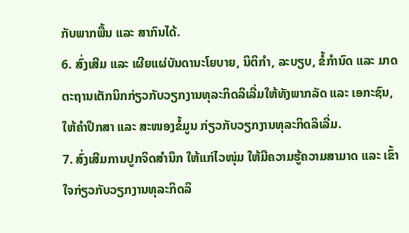ກັບພາກພື້ນ ແລະ ສາກົນໄດ້.
6. ສົ່ງເສີມ ແລະ ເຜີຍແຜ່ບັນດານະໂຍບາຍ, ນິຕິກຳ, ລະບຽບ, ຂໍ້ກຳນົດ ແລະ ມາດຕະຖານເຕັກນິກກ່ຽວກັບວຽກງານທຸລະກິດລິເລີ່ມໃຫ້ທັງພາກລັດ ແລະ ເອກະຊົນ, ໃຫ້ຄຳປຶກສາ ແລະ ສະໜອງຂໍ້ມູນ ກ່ຽວກັບວຽກງານທຸລະກິດລິເລີ່ມ.
7. ສົ່ງເສີມການປູກຈິດສຳນຶກ ໃຫ້ແກ່ໄວໜຸ່ມ ໃຫ້ມີຄວາມຮູ້ຄວາມສາມາດ ແລະ ເຂົ້າໃຈກ່ຽວກັບວຽກງານທຸລະກິດລິ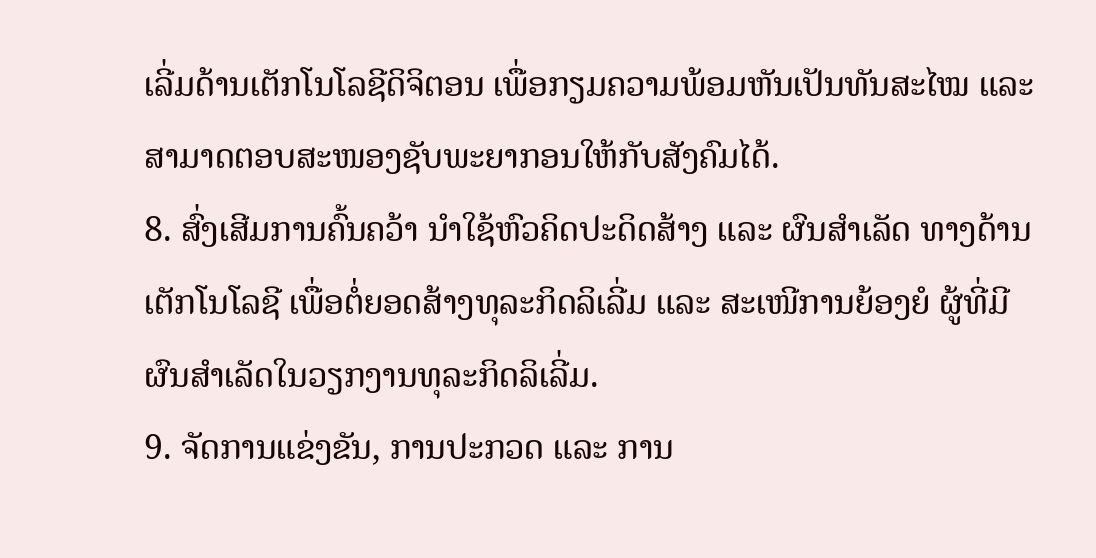ເລີ່ມດ້ານເຕັກໂນໂລຊີດິຈິຕອນ ເພື່ອກຽມຄວາມພ້ອມຫັນເປັນທັນສະໄໝ ແລະ ສາມາດຕອບສະໜອງຊັບພະຍາກອນໃຫ້ກັບສັງຄົມໄດ້.
8. ສົ່ງເສີມການຄົ້ນຄວ້າ ນຳໃຊ້ຫົວຄິດປະດິດສ້າງ ແລະ ຜົນສຳເລັດ ທາງດ້ານເຕັກໂນໂລຊີ ເພື່ອຕໍ່ຍອດສ້າງທຸລະກິດລິເລີ່ມ ແລະ ສະເໜີການຍ້ອງຍໍ ຜູ້ທີ່ມີຜົນສຳເລັດໃນວຽກງານທຸລະກິດລິເລີ່ມ.
9. ຈັດການແຂ່ງຂັນ, ການປະກວດ ແລະ ການ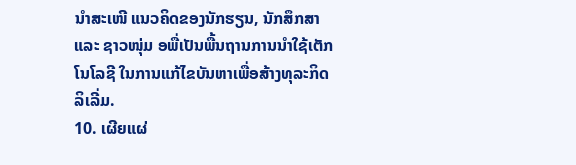ນຳສະເໜີ ແນວຄິດຂອງນັກຮຽນ, ນັກສຶກສາ ແລະ ຊາວໜຸ່ມ ອພື່ເປັນພື້ນຖານການນຳໃຊ້ເຕັກໂນໂລຊີ ໃນການແກ້ໄຂບັນຫາເພື່ອສ້າງທຸລະກິດລິເລີ່ມ.
10. ເຜີຍແຜ່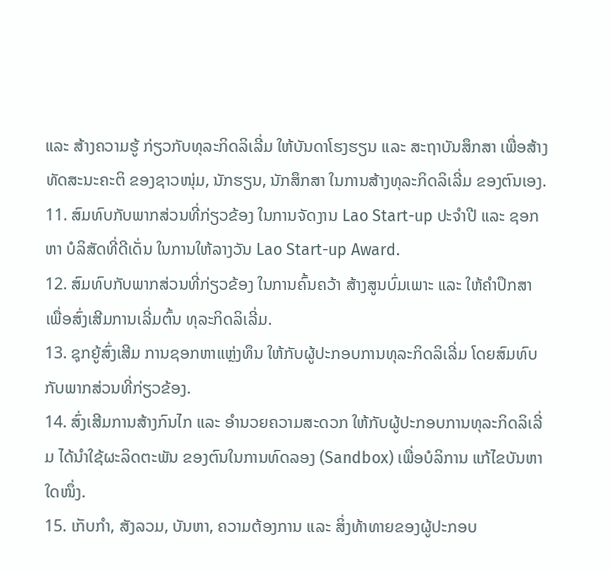ແລະ ສ້າງຄວາມຮູ້ ກ່ຽວກັບທຸລະກິດລິເລີ່ມ ໃຫ້ບັນດາໂຮງຮຽນ ແລະ ສະຖາບັນສຶກສາ ເພື່ອສ້າງທັດສະນະຄະຕິ ຂອງຊາວໜຸ່ມ, ນັກຮຽນ, ນັກສຶກສາ ໃນການສ້າງທຸລະກິດລິເລີ່ມ ຂອງຕົນເອງ.
11. ສົມທົບກັບພາກສ່ວນທີ່ກ່ຽວຂ້ອງ ໃນການຈັດງານ Lao Start-up ປະຈຳປີ ແລະ ຊອກຫາ ບໍລິສັດທີ່ດີເດັ່ນ ໃນການໃຫ້ລາງວັນ Lao Start-up Award.
12. ສົມທົບກັບພາກສ່ວນທີ່ກ່ຽວຂ້ອງ ໃນການຄົ້ນຄວ້າ ສ້າງສູນບົ່ມເພາະ ແລະ ໃຫ້ຄຳປຶກສາ ເພື່ອສົ່ງເສີມການເລີ່ມຕົ້ນ ທຸລະກິດລິເລີ່ມ.
13. ຊຸກຍູ້ສົ່ງເສີມ ການຊອກຫາແຫຼ່ງທຶນ ໃຫ້ກັບຜູ້ປະກອບການທຸລະກິດລິເລີ່ມ ໂດຍສົມທົບກັບພາກສ່ວນທີ່ກ່ຽວຂ້ອງ.
14. ສົ່ງເສີມການສ້າງກົນໄກ ແລະ ອຳນວຍຄວາມສະດວກ ໃຫ້ກັບຜູ້ປະກອບການທຸລະກິດລິເລີ່ມ ໄດ້ນຳໃຊ້ຜະລິດຕະພັນ ຂອງຕົນໃນການທົດລອງ (Sandbox) ເພື່ອບໍລິການ ແກ້ໄຂບັນຫາໃດໜຶ່ງ.
15. ເກັບກຳ, ສັງລວມ, ບັນຫາ, ຄວາມຕ້ອງການ ແລະ ສິ່ງທ້າທາຍຂອງຜູ້ປະກອບ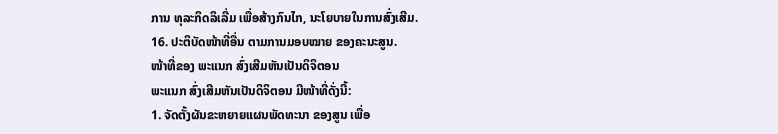ການ ທຸລະກິດລິເລີ່ມ ເພື່ອສ້າງກົນໄກ, ນະໂຍບາຍໃນການສົ່ງເສີມ.
16. ປະຕິບັດໜ້າທີ່ອື່ນ ຕາມການມອບໝາຍ ຂອງຄະນະສູນ.
ໜ້າທີ່ຂອງ ພະແນກ ສົ່ງເສີມຫັນເປັນດິຈິຕອນ
ພະແນກ ສົ່ງເສີມຫັນເປັນດິຈິຕອນ ມີໜ້າທີ່ດັ່ງນີ້:
1. ຈັດຕັ້ງຜັນຂະຫຍາຍແຜນພັດທະນາ ຂອງສູນ ເພື່ອ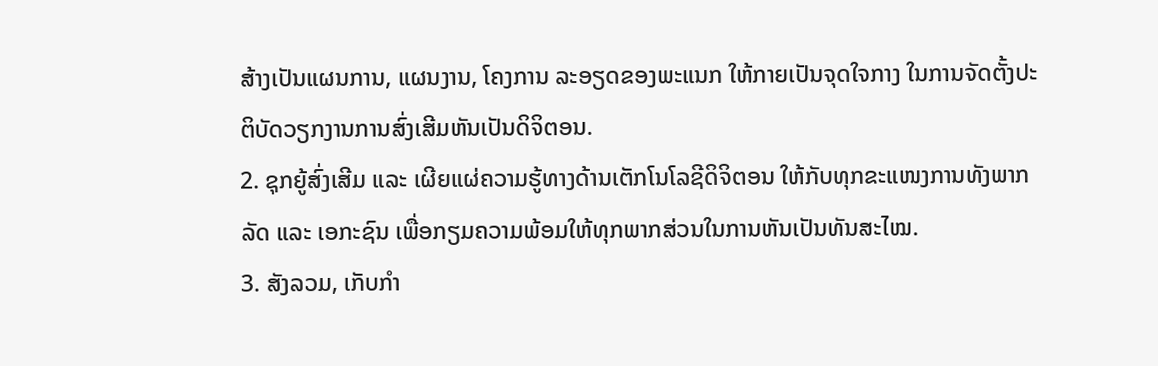ສ້າງເປັນແຜນການ, ແຜນງານ, ໂຄງການ ລະອຽດຂອງພະແນກ ໃຫ້ກາຍເປັນຈຸດໃຈກາງ ໃນການຈັດຕັ້ງປະຕິບັດວຽກງານການສົ່ງເສີມຫັນເປັນດິຈິຕອນ.
2. ຊຸກຍູ້ສົ່ງເສີມ ແລະ ເຜີຍແຜ່ຄວາມຮູ້ທາງດ້ານເຕັກໂນໂລຊີດິຈິຕອນ ໃຫ້ກັບທຸກຂະແໜງການທັງພາກລັດ ແລະ ເອກະຊົນ ເພື່ອກຽມຄວາມພ້ອມໃຫ້ທຸກພາກສ່ວນໃນການຫັນເປັນທັນສະໄໝ.
3. ສັງລວມ, ເກັບກຳ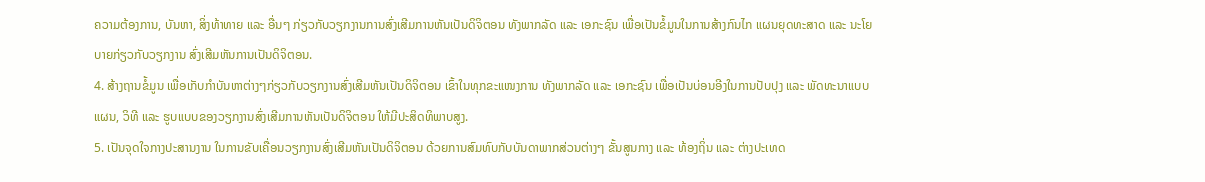ຄວາມຕ້ອງການ, ບັນຫາ, ສິ່ງທ້າທາຍ ແລະ ອື່ນໆ ກ່ຽວກັບວຽກງານການສົ່ງເສີມການຫັນເປັນດິຈິຕອນ ທັງພາກລັດ ແລະ ເອກະຊົນ ເພື່ອເປັນຂໍ້ມູນໃນການສ້າງກົນໄກ ແຜນຍຸດທະສາດ ແລະ ນະໂຍບາຍກ່ຽວກັບວຽກງານ ສົ່ງເສີມຫັນການເປັນດິຈິຕອນ.
4. ສ້າງຖານຂໍ້ມູນ ເພື່ອເກັບກຳບັນຫາຕ່າງໆກ່ຽວກັບວຽກງານສົ່ງເສີມຫັນເປັນດິຈິຕອນ ເຂົ້າໃນທຸກຂະແໜງການ ທັງພາກລັດ ແລະ ເອກະຊົນ ເພື່ອເປັນບ່ອນອີງໃນການປັບປຸງ ແລະ ພັດທະນາແບບແຜນ, ວິທີ ແລະ ຮູບແບບຂອງວຽກງານສົ່ງເສີມການຫັນເປັນດິຈິຕອນ ໃຫ້ມີປະສິດທິພາບສູງ.
5. ເປັນຈຸດໃຈກາງປະສານງານ ໃນການຂັບເຄື່ອນວຽກງານສົ່ງເສີມຫັນເປັນດິຈິຕອນ ດ້ວຍການສົມທົບກັບບັນດາພາກສ່ວນຕ່າງໆ ຂັ້ນສູນກາງ ແລະ ທ້ອງຖິ່ນ ແລະ ຕ່າງປະເທດ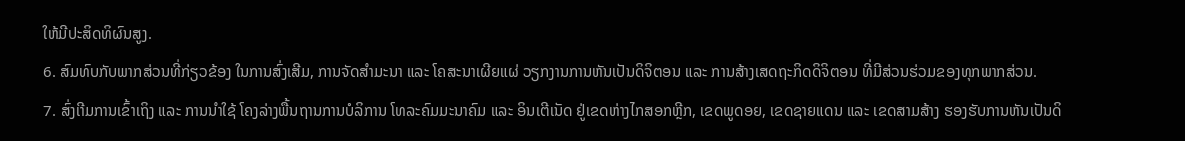ໃຫ້ມີປະສິດທິຜົນສູງ.
6. ສົມທົບກັບພາກສ່ວນທີ່ກ່ຽວຂ້ອງ ໃນການສົ່ງເສີມ, ການຈັດສຳມະນາ ແລະ ໂຄສະນາເຜີຍແຜ່ ວຽກງານການຫັນເປັນດິຈິຕອນ ແລະ ການສ້າງເສດຖະກິດດິຈິຕອນ ທີ່ມີສ່ວນຮ່ວມຂອງທຸກພາກສ່ວນ.
7. ສົ່ງເາີມການເຂົ້າເຖິງ ແລະ ການນຳໃຊ້ ໂຄງລ່າງພື້ນຖານການບໍລິການ ໂທລະຄົມມະນາຄົມ ແລະ ອິນເຕີເນັດ ຢູ່ເຂດຫ່າງໄກສອກຫຼີກ, ເຂດພູດອຍ, ເຂດຊາຍແດນ ແລະ ເຂດສາມສ້າງ ຮອງຮັບການຫັນເປັນດິ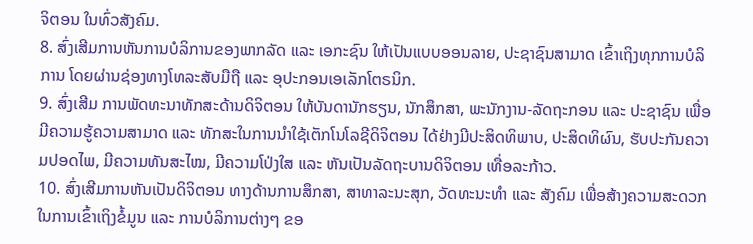ຈິຕອນ ໃນທົ່ວສັງຄົມ.
8. ສົ່ງເສີມການຫັນການບໍລິການຂອງພາກລັດ ແລະ ເອກະຊົນ ໃຫ້ເປັນແບບອອນລາຍ, ປະຊາຊົນສາມາດ ເຂົ້າເຖິງທຸກການບໍລິການ ໂດຍຜ່ານຊ່ອງທາງໂທລະສັບມືຖື ແລະ ອຸປະກອນເອເລັກໂຕຣນິກ.
9. ສົ່ງເສີມ ການພັດທະນາທັກສະດ້ານດິຈິຕອນ ໃຫ້ບັນດານັກຮຽນ, ນັກສຶກສາ, ພະນັກງານ-ລັດຖະກອນ ແລະ ປະຊາຊົນ ເພື່ອມີຄວາມຮູ້ຄວາມສາມາດ ແລະ ທັກສະໃນການນຳໃຊ້ເຕັກໂນໂລຊີດິຈິຕອນ ໄດ້ຢ່າງມີປະສິດທິພາບ, ປະສິດທິຜົນ, ຮັບປະກັນຄວາມປອດໄພ, ມີຄວາມທັນສະໄໝ, ມີຄວາມໂປ່ງໃສ ແລະ ຫັນເປັນລັດຖະບານດິຈິຕອນ ເທື່ອລະກ້າວ.
10. ສົ່ງເສີມການຫັນເປັນດິຈິຕອນ ທາງດ້ານການສຶກສາ, ສາທາລະນະສຸກ, ວັດທະນະທຳ ແລະ ສັງຄົມ ເພື່ອສ້າງຄວາມສະດວກ ໃນການເຂົ້າເຖິງຂໍ້ມູນ ແລະ ການບໍລິການຕ່າງໆ ຂອ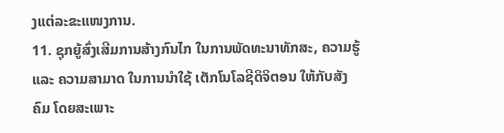ງແຕ່ລະຂະແໜງການ.
11. ຊຸກຍູ້ສົ່ງເສີມການສ້າງກົນໄກ ໃນການພັດທະນາທັກສະ, ຄວາມຮູ້ແລະ ຄວາມສາມາດ ໃນການນຳໃຊ້ ເຕັກໂນໂລຊີດິຈິຕອນ ໃຫ້ກັບສັງຄົມ ໂດຍສະເພາະ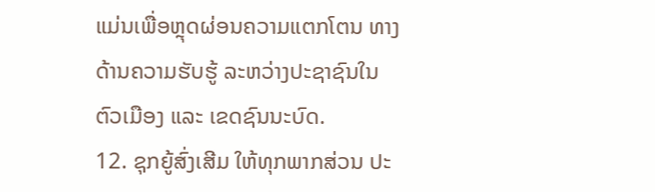ແມ່ນເພື່ອຫຼຸດຜ່ອນຄວາມແຕກໂຕນ ທາງດ້ານຄວາມຮັບຮູ້ ລະຫວ່າງປະຊາຊົນໃນຕົວເມືອງ ແລະ ເຂດຊົນນະບົດ.
12. ຊຸກຍູ້ສົ່ງເສີມ ໃຫ້ທຸກພາກສ່ວນ ປະ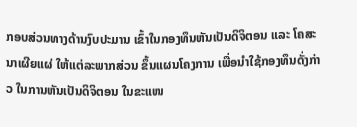ກອບສ່ວນທາງດ້ານງົບປະມານ ເຂົ້າໃນກອງທຶນຫັນເປັນດິຈິຕອນ ແລະ ໂຄສະນາເຜີຍແຜ່ ໃຫ້ແຕ່ລະພາກສ່ວນ ຂຶ້ນແຜນໂຄງການ ເພື່ອນຳໃຊ້ກອງທຶນດັ່ງກ່າວ ໃນການຫັນເປັນດິຈິຕອນ ໃນຂະແໜ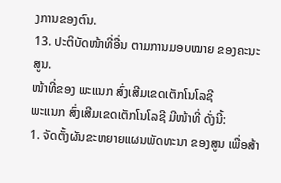ງການຂອງຕົນ.
13. ປະຕິບັດໜ້າທີ່ອື່ນ ຕາມການມອບໝາຍ ຂອງຄະນະສູນ.
ໜ້າທີ່ຂອງ ພະແນກ ສົ່ງເສີມເຂດເຕັກໂນໂລຊີ
ພະແນກ ສົ່ງເສີມເຂດເຕັກໂນໂລຊີ ມີໜ້າທີ່ ດັ່ງນີ້:
1. ຈັດຕັ້ງຜັນຂະຫຍາຍແຜນພັດທະນາ ຂອງສູນ ເພື່ອສ້າ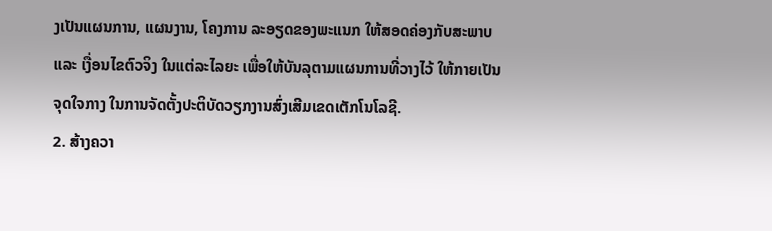ງເປັນແຜນການ, ແຜນງານ, ໂຄງການ ລະອຽດຂອງພະແນກ ໃຫ້ສອດຄ່ອງກັບສະພາບ ແລະ ເງື່ອນໄຂຕົວຈິງ ໃນແຕ່ລະໄລຍະ ເພື່ອໃຫ້ບັນລຸຕາມແຜນການທີ່ວາງໄວ້ ໃຫ້ກາຍເປັນຈຸດໃຈກາງ ໃນການຈັດຕັ້ງປະຕິບັດວຽກງານສົ່ງເສີມເຂດເຕັກໂນໂລຊີ.
2. ສ້າງຄວາ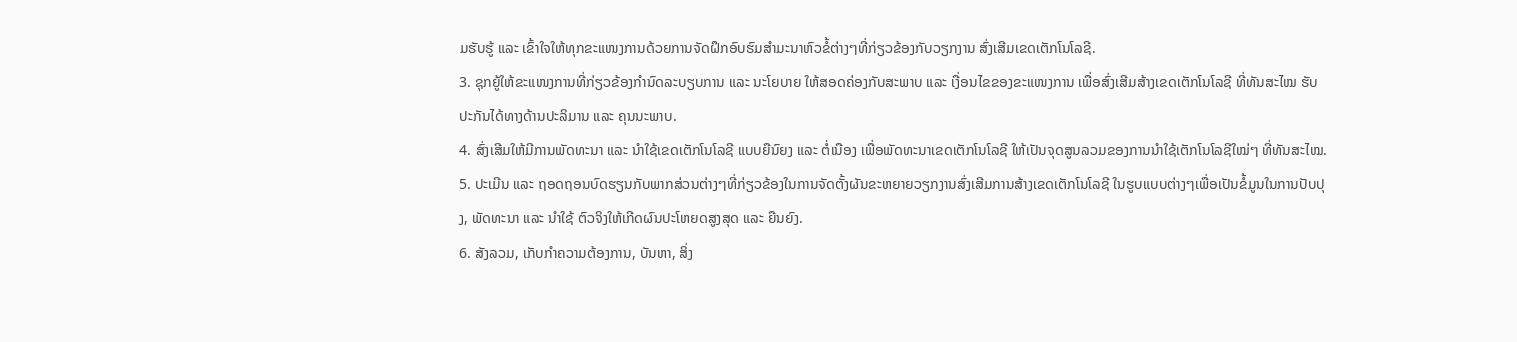ມຮັບຮູ້ ແລະ ເຂົ້າໃຈໃຫ້ທຸກຂະແໜງການດ້ວຍການຈັດຝຶກອົບຮົມສຳມະນາຫົວຂໍ້ຕ່າງໆທີ່ກ່ຽວຂ້ອງກັບວຽກງານ ສົ່ງເສີມເຂດເຕັກໂນໂລຊີ.
3. ຊຸກຍູ້ໃຫ້ຂະແໜງການທີ່ກ່ຽວຂ້ອງກຳນົດລະບຽບການ ແລະ ນະໂຍບາຍ ໃຫ້ສອດຄ່ອງກັບສະພາບ ແລະ ເງື່ອນໄຂຂອງຂະແໜງການ ເພື່ອສົ່ງເສີມສ້າງເຂດເຕັກໂນໂລຊີ ທີ່ທັນສະໄໝ ຮັບປະກັນໄດ້ທາງດ້ານປະລິມານ ແລະ ຄຸນນະພາບ.
4. ສົ່ງເສີມໃຫ້ມີການພັດທະນາ ແລະ ນຳໃຊ້ເຂດເຕັກໂນໂລຊີ ແບບຍືນົຍງ ແລະ ຕໍ່ເນືອງ ເພື່ອພັດທະນາເຂດເຕັກໂນໂລຊີ ໃຫ້ເປັນຈຸດສູນລວມຂອງການນຳໃຊ້ເຕັກໂນໂລຊີໃໝ່ໆ ທີ່ທັນສະໄໝ.
5. ປະເມີນ ແລະ ຖອດຖອນບົດຮຽນກັບພາກສ່ວນຕ່າງໆທີ່ກ່ຽວຂ້ອງໃນການຈັດຕັ້ງຜັນຂະຫຍາຍວຽກງານສົ່ງເສີມການສ້າງເຂດເຕັກໂນໂລຊີ ໃນຮູບແບບຕ່າງໆເພື່ອເປັນຂໍ້ມູນໃນການປັບປຸງ, ພັດທະນາ ແລະ ນຳໃຊ້ ຕົວຈິງໃຫ້ເກີດຜົນປະໂຫຍດສູງສຸດ ແລະ ຍືນຍົງ.
6. ສັງລວມ, ເກັບກຳຄວາມຕ້ອງການ, ບັນຫາ, ສິ່ງ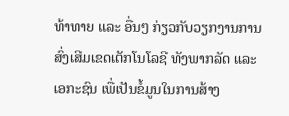ທ້າທາຍ ແລະ ອື່ນໆ ກ່ຽວກັບວຽກງານການສົ່ງເສີມເຂດເຕັກໂນໂລຊີ ທັງພາກລັດ ແລະ ເອກະຊົນ ເພື່ເປັນຂໍ້ມູນໃນການສ້າງ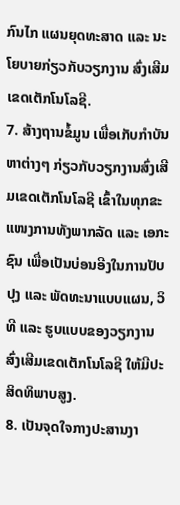ກົນໄກ ແຜນຍຸດທະສາດ ແລະ ນະໂຍບາຍກ່ຽວກັບວຽກງານ ສົ່ງເສີມເຂດເຕັກໂນໂລຊີ.
7. ສ້າງຖານຂໍ້ມູນ ເພື່ອເກັບກຳບັນຫາຕ່າງໆ ກ່ຽວກັບວຽກງານສົ່ງເສີມເຂດເຕັກໂນໂລຊີ ເຂົ້າໃນທຸກຂະແໜງການທັງພາກລັດ ແລະ ເອກະຊົນ ເພື່ອເປັນບ່ອນອີງໃນການປັບປຸງ ແລະ ພັດທະນາແບບແຜນ, ວິທີ ແລະ ຮູບແບບຂອງວຽກງານ ສົ່ງເສີມເຂດເຕັກໂນໂລຊີ ໃຫ້ມີປະສິດທິພາບສູງ.
8. ເປັນຈຸດໃຈກາງປະສານງາ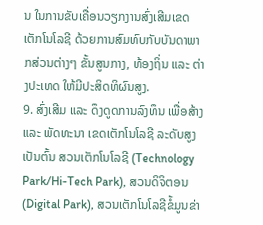ນ ໃນການຂັບເຄື່ອນວຽກງານສົ່ງເສີມເຂດເຕັກໂນໂລຊີ ດ້ວຍການສົມທົບກັບບັນດາພາກສ່ວນຕ່າງໆ ຂັ້ນສູນກາງ, ທ້ອງຖິ່ນ ແລະ ຕ່າງປະເທດ ໃຫ້ມີປະສິດທິຜົນສູງ.
9. ສົ່ງເສີມ ແລະ ດຶງດູດການລົງທຶນ ເພື່ອສ້າງ ແລະ ພັດທະນາ ເຂດເຕັກໂນໂລຊີ ລະດັບສູງ ເປັນຕົ້ນ ສວນເຕັກໂນໂລຊີ (Technology Park/Hi-Tech Park), ສວນດິຈິຕອນ (Digital Park), ສວນເຕັກໂນໂລຊີຂໍ້ມູນຂ່າ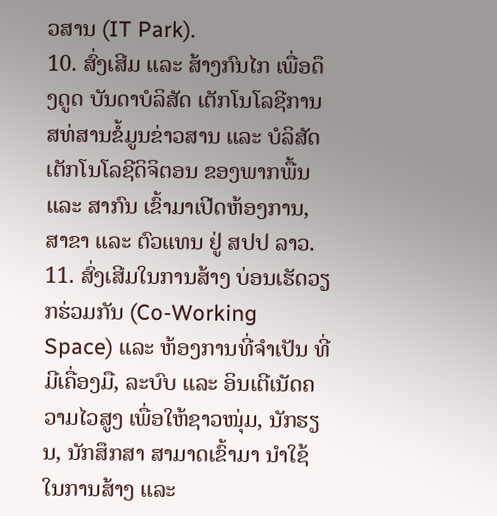ວສານ (IT Park).
10. ສົ່ງເສີມ ແລະ ສ້າງກົນໄກ ເພື່ອດຶງດູດ ບັນດາບໍລິສັດ ເຕັກໂນໂລຊີການສທ່ສານຂໍ້ມູນຂ່າວສານ ແລະ ບໍລິສັດ ເຕັກໂນໂລຊີດິຈິຕອນ ຂອງພາກພື້ນ ແລະ ສາກົນ ເຂົ້າມາເປີດຫ້ອງການ, ສາຂາ ແລະ ຕົວແທນ ຢູ່ ສປປ ລາວ.
11. ສົ່ງເສີມໃນການສ້າງ ບ່ອນເຮັດວຽກຮ່ວມກັນ (Co-Working Space) ແລະ ຫ້ອງການທີ່ຈຳເປັນ ທີ່ມີເຄື່ອງມື, ລະບົບ ແລະ ອິນເຕີເນັດຄວາມໄວສູງ ເພື່ອໃຫ້ຊາວໜຸ່ມ, ນັກຮຽນ, ນັກສຶກສາ ສາມາດເຂົ້າມາ ນຳໃຊ້ໃນການສ້າງ ແລະ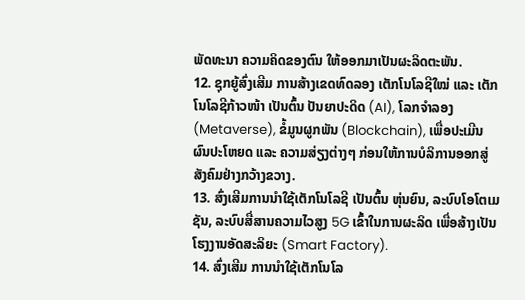ພັດທະນາ ຄວາມຄິດຂອງຕົນ ໃຫ້ອອກມາເປັນຜະລິດຕະພັນ.
12. ຊຸກຍູ້ສົ່ງເສີມ ການສ້າງເຂດທົດລອງ ເຕັກໂນໂລຊີໃໝ່ ແລະ ເຕັກໂນໂລຊີກ້າວໜ້າ ເປັນຕົ້ນ ປັນຍາປະດິດ (AI), ໂລກຈຳລອງ (Metaverse), ຂໍ້ມູນຜູກພັນ (Blockchain), ເພື່ອປະເມີນຜົນປະໂຫຍດ ແລະ ຄວາມສ່ຽງຕ່າງໆ ກ່ອນໃຫ້ການບໍລິການອອກສູ່ສັງຄົມຢ່າງກວ້າງຂວາງ.
13. ສົ່ງເສີມການນຳໃຊ້ເຕັກໂນໂລຊີ ເປັນຕົ້ນ ຫຸ່ນຍົນ, ລະບົບໂອໂຕເມຊັນ, ລະບົບສື່ສານຄວາມໄວສູງ 5G ເຂົ້າໃນການຜະລິດ ເພື່ອສ້າງເປັນໂຮງງານອັດສະລິຍະ (Smart Factory).
14. ສົ່ງເສີມ ການນຳໃຊ້ເຕັກໂນໂລ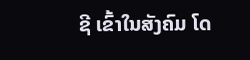ຊີ ເຂົ້າໃນສັງຄົມ ໂດ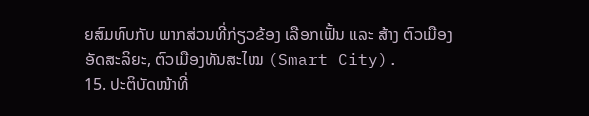ຍສົມທົບກັບ ພາກສ່ວນທີ່ກ່ຽວຂ້ອງ ເລືອກເຟັ້ນ ແລະ ສ້າງ ຕົວເມືອງອັດສະລິຍະ, ຕົວເມືອງທັນສະໄໝ (Smart City).
15. ປະຕິບັດໜ້າທີ່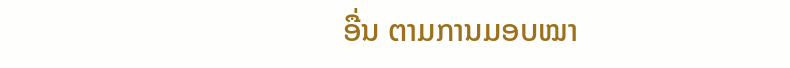ອື່ນ ຕາມການມອບໝາ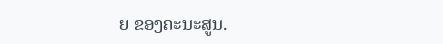ຍ ຂອງຄະນະສູນ.